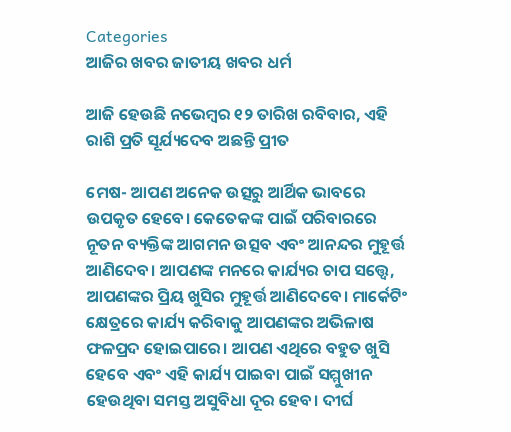Categories
ଆଜିର ଖବର ଜାତୀୟ ଖବର ଧର୍ମ

ଆଜି ହେଉଛି ନଭେମ୍ବର ୧୨ ତାରିଖ ରବିବାର, ଏହି ରାଶି ପ୍ରତି ସୂର୍ଯ୍ୟଦେବ ଅଛନ୍ତି ପ୍ରୀତ

ମେଷ- ଆପଣ ଅନେକ ଉତ୍ସରୁ ଆର୍ଥିକ ଭାବରେ ଉପକୃତ ହେବେ। କେତେକଙ୍କ ପାଇଁ ପରିବାରରେ ନୂତନ ବ୍ୟକ୍ତିଙ୍କ ଆଗମନ ଉତ୍ସବ ଏବଂ ଆନନ୍ଦର ମୁହୂର୍ତ୍ତ ଆଣିଦେବ। ଆପଣଙ୍କ ମନରେ କାର୍ଯ୍ୟର ଚାପ ସତ୍ତ୍ବେ, ଆପଣଙ୍କର ପ୍ରିୟ ଖୁସିର ମୁହୂର୍ତ୍ତ ଆଣିଦେବେ। ମାର୍କେଟିଂ କ୍ଷେତ୍ରରେ କାର୍ଯ୍ୟ କରିବାକୁ ଆପଣଙ୍କର ଅଭିଳାଷ ଫଳପ୍ରଦ ହୋଇପାରେ। ଆପଣ ଏଥିରେ ବହୁତ ଖୁସି ହେବେ ଏବଂ ଏହି କାର୍ଯ୍ୟ ପାଇବା ପାଇଁ ସମ୍ମୁଖୀନ ହେଉଥିବା ସମସ୍ତ ଅସୁବିଧା ଦୂର ହେବ। ଦୀର୍ଘ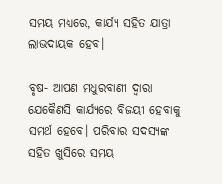ସମୟ ମଧ୍ୟରେ, କାର୍ଯ୍ୟ ସହିତ ଯାତ୍ରା ଲାଭଦାୟକ ହେବ।

ବୃଷ- ଆପଣ ମଧୁରବାଣୀ ଦ୍ବାରା ଯେକୈଣସି କାର୍ଯ୍ୟରେ ବିଜୟୀ ହେବାକୁ ସମର୍ଥ ହେବେ। ପରିବାର ସଦସ୍ୟଙ୍କ ସହିତ ଖୁସିରେ ସମୟ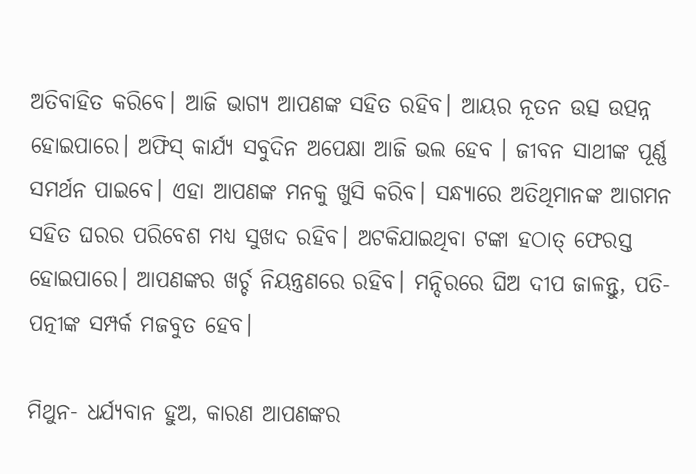ଅତିବାହିତ କରିବେ। ଆଜି ଭାଗ୍ୟ ଆପଣଙ୍କ ସହିତ ରହିବ। ଆୟର ନୂତନ ଉତ୍ସ ଉତ୍ପନ୍ନ ହୋଇପାରେ। ଅଫିସ୍ କାର୍ଯ୍ୟ ସବୁଦିନ ଅପେକ୍ଷା ଆଜି ଭଲ ହେବ । ଜୀବନ ସାଥୀଙ୍କ ପୂର୍ଣ୍ଣ ସମର୍ଥନ ପାଇବେ। ଏହା ଆପଣଙ୍କ ମନକୁ ଖୁସି କରିବ। ସନ୍ଧ୍ୟାରେ ଅତିଥିମାନଙ୍କ ଆଗମନ ସହିତ ଘରର ପରିବେଶ ମଧ୍ୟ ସୁଖଦ ରହିବ। ଅଟକିଯାଇଥିବା ଟଙ୍କା ହଠାତ୍ ଫେରସ୍ତ ହୋଇପାରେ। ଆପଣଙ୍କର ଖର୍ଚ୍ଚ ନିୟନ୍ତ୍ରଣରେ ରହିବ। ମନ୍ଦିରରେ ଘିଅ ଦୀପ ଜାଳନ୍ତୁ, ପତି-ପତ୍ନୀଙ୍କ ସମ୍ପର୍କ ମଜବୁତ ହେବ।

ମିଥୁନ- ଧର୍ଯ୍ୟବାନ ହୁଅ, କାରଣ ଆପଣଙ୍କର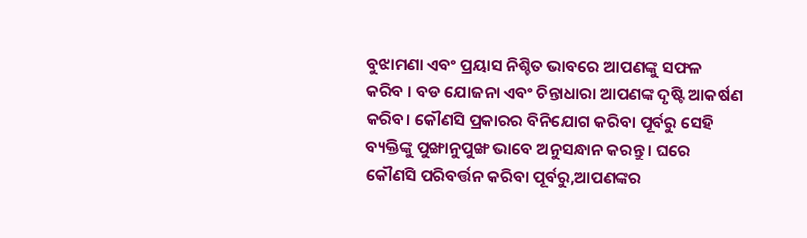ବୁଝାମଣା ଏବଂ ପ୍ରୟାସ ନିଶ୍ଚିତ ଭାବରେ ଆପଣଙ୍କୁ ସଫଳ କରିବ । ବଡ ଯୋଜନା ଏବଂ ଚିନ୍ତାଧାରା ଆପଣଙ୍କ ଦୃଷ୍ଟି ଆକର୍ଷଣ କରିବ। କୌଣସି ପ୍ରକାରର ବିନିଯୋଗ କରିବା ପୂର୍ବରୁ ସେହି ବ୍ୟକ୍ତିଙ୍କୁ ପୁଙ୍ଖାନୁପୁଙ୍ଖ ଭାବେ ଅନୁସନ୍ଧାନ କରନ୍ତୁ । ଘରେ କୌଣସି ପରିବର୍ତ୍ତନ କରିବା ପୂର୍ବରୁ,ଆପଣଙ୍କର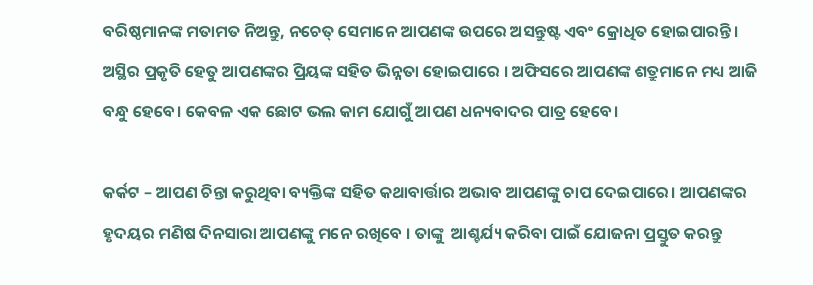ବରିଷ୍ଠମାନଙ୍କ ମତାମତ ନିଅନ୍ତୁ, ନଚେତ୍ ସେମାନେ ଆପଣଙ୍କ ଉପରେ ଅସନ୍ତୁଷ୍ଟ ଏବଂ କ୍ରୋଧିତ ହୋଇପାରନ୍ତି। ଅସ୍ଥିର ପ୍ରକୃତି ହେତୁ ଆପଣଙ୍କର ପ୍ରିୟଙ୍କ ସହିତ ଭିନ୍ନତା ହୋଇପାରେ । ଅଫିସରେ ଆପଣଙ୍କ ଶତ୍ରୁମାନେ ମଧ୍ୟ ଆଜି ବନ୍ଧୁ ହେବେ। କେବଳ ଏକ ଛୋଟ ଭଲ କାମ ଯୋଗୁଁ ଆପଣ ଧନ୍ୟବାଦର ପାତ୍ର ହେବେ।

କର୍କଟ – ଆପଣ ଚିନ୍ତା କରୁଥିବା ବ୍ୟକ୍ତିଙ୍କ ସହିତ କଥାବାର୍ତ୍ତାର ଅଭାବ ଆପଣଙ୍କୁ ଚାପ ଦେଇପାରେ। ଆପଣଙ୍କର ହୃଦୟର ମଣିଷ ଦିନସାରା ଆପଣଙ୍କୁ ମନେ ରଖିବେ । ତାଙ୍କୁ  ଆଶ୍ଚର୍ଯ୍ୟ କରିବା ପାଇଁ ଯୋଜନା ପ୍ରସ୍ତୁତ କରନ୍ତୁ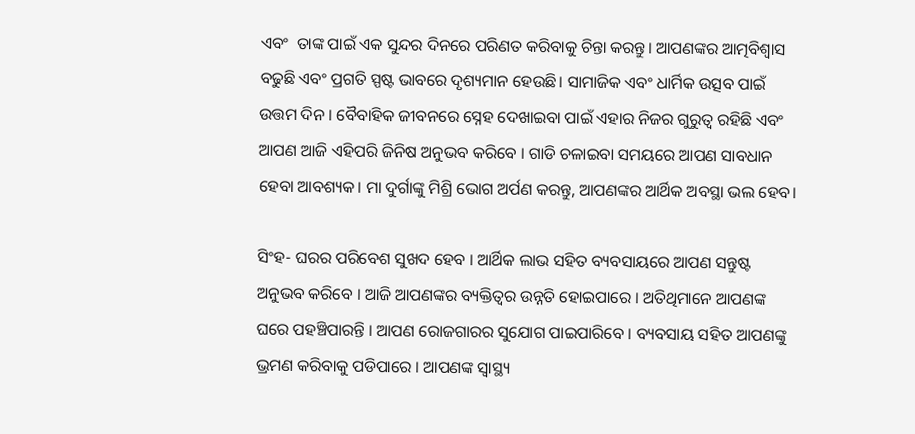ଏବଂ  ତାଙ୍କ ପାଇଁ ଏକ ସୁନ୍ଦର ଦିନରେ ପରିଣତ କରିବାକୁ ଚିନ୍ତା କରନ୍ତୁ। ଆପଣଙ୍କର ଆତ୍ମବିଶ୍ୱାସ ବଢୁଛି ଏବଂ ପ୍ରଗତି ସ୍ପଷ୍ଟ ଭାବରେ ଦୃଶ୍ୟମାନ ହେଉଛି। ସାମାଜିକ ଏବଂ ଧାର୍ମିକ ଉତ୍ସବ ପାଇଁ ଉତ୍ତମ ଦିନ । ବୈବାହିକ ଜୀବନରେ ସ୍ନେହ ଦେଖାଇବା ପାଇଁ ଏହାର ନିଜର ଗୁରୁତ୍ୱ ରହିଛି ଏବଂ ଆପଣ ଆଜି ଏହିପରି ଜିନିଷ ଅନୁଭବ କରିବେ । ଗାଡି ଚଳାଇବା ସମୟରେ ଆପଣ ସାବଧାନ ହେବା ଆବଶ୍ୟକ। ମା ଦୁର୍ଗାଙ୍କୁ ମିଶ୍ରି ଭୋଗ ଅର୍ପଣ କରନ୍ତୁ, ଆପଣଙ୍କର ଆର୍ଥିକ ଅବସ୍ଥା ଭଲ ହେବ।

ସିଂହ- ଘରର ପରିବେଶ ସୁଖଦ ହେବ । ଆର୍ଥିକ ଲାଭ ସହିତ ବ୍ୟବସାୟରେ ଆପଣ ସନ୍ତୁଷ୍ଟ ଅନୁଭବ କରିବେ । ଆଜି ଆପଣଙ୍କର ବ୍ୟକ୍ତିତ୍ୱର ଉନ୍ନତି ହୋଇପାରେ । ଅତିଥିମାନେ ଆପଣଙ୍କ ଘରେ ପହଞ୍ଚିପାରନ୍ତି । ଆପଣ ରୋଜଗାରର ସୁଯୋଗ ପାଇପାରିବେ । ବ୍ୟବସାୟ ସହିତ ଆପଣଙ୍କୁ ଭ୍ରମଣ କରିବାକୁ ପଡିପାରେ । ଆପଣଙ୍କ ସ୍ୱାସ୍ଥ୍ୟ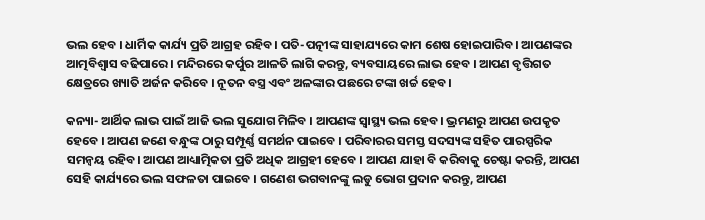ଭଲ ହେବ । ଧାର୍ମିକ କାର୍ଯ୍ୟ ପ୍ରତି ଆଗ୍ରହ ରହିବ। ପତି-ପତ୍ନୀଙ୍କ ସାହାଯ୍ୟରେ କାମ ଶେଷ ହୋଇପାରିବ। ଆପଣଙ୍କର ଆତ୍ମବିଶ୍ୱାସ ବଢିପାରେ। ମନ୍ଦିରରେ କର୍ପୁର ଆଳତି ଲାଗି କରନ୍ତୁ, ବ୍ୟବସାୟରେ ଲାଭ ହେବ । ଆପଣ ବୃତ୍ତିଗତ କ୍ଷେତ୍ରରେ ଖ୍ୟାତି ଅର୍ଜନ କରିବେ । ନୂତନ ବସ୍ତ୍ର ଏବଂ ଅଳଙ୍କାର ପଛରେ ଟଙ୍କା ଖର୍ଚ୍ଚ ହେବ।

କନ୍ୟା- ଆର୍ଥିକ ଲାଭ ପାଇଁ ଆଜି ଭଲ ସୁଯୋଗ ମିଳିବ । ଆପଣଙ୍କ ସ୍ୱାସ୍ଥ୍ୟ ଭଲ ହେବ। ଭ୍ରମଣରୁ ଆପଣ ଉପକୃତ ହେବେ । ଆପଣ ଜଣେ ବନ୍ଧୁଙ୍କ ଠାରୁ ସମ୍ପୂର୍ଣ୍ଣ ସମର୍ଥନ ପାଇବେ । ପରିବାରର ସମସ୍ତ ସଦସ୍ୟଙ୍କ ସହିତ ପାରସ୍ପରିକ ସମନ୍ୱୟ ରହିବ। ଆପଣ ଆଧ୍ୟାତ୍ମିକତା ପ୍ରତି ଅଧିକ ଆଗ୍ରହୀ ହେବେ । ଆପଣ ଯାହା ବି କରିବାକୁ ଚେଷ୍ଟା କରନ୍ତି, ଆପଣ ସେହି କାର୍ଯ୍ୟରେ ଭଲ ସଫଳତା ପାଇବେ । ଗଣେଶ ଭଗବାନଙ୍କୁ ଲଡୁ ଭୋଗ ପ୍ରଦାନ କରନ୍ତୁ, ଆପଣ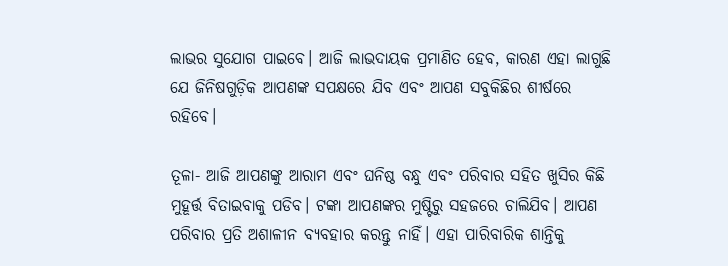ଲାଭର ସୁଯୋଗ ପାଇବେ। ଆଜି ଲାଭଦାୟକ ପ୍ରମାଣିତ ହେବ, କାରଣ ଏହା ଲାଗୁଛି ଯେ ଜିନିଷଗୁଡ଼ିକ ଆପଣଙ୍କ ସପକ୍ଷରେ ଯିବ ଏବଂ ଆପଣ ସବୁକିଛିର ଶୀର୍ଷରେ ରହିବେ।

ତୂଳା- ଆଜି ଆପଣଙ୍କୁ ଆରାମ ଏବଂ ଘନିଷ୍ଠ ବନ୍ଧୁ ଏବଂ ପରିବାର ସହିତ ଖୁସିର କିଛି ମୁହୂର୍ତ୍ତ ବିତାଇବାକୁ ପଡିବ। ଟଙ୍କା ଆପଣଙ୍କର ମୁଷ୍ଟିରୁ ସହଜରେ ଚାଲିଯିବ। ଆପଣ ପରିବାର ପ୍ରତି ଅଶାଳୀନ ବ୍ୟବହାର କରନ୍ତୁ ନାହିଁ। ଏହା ପାରିବାରିକ ଶାନ୍ତିକୁ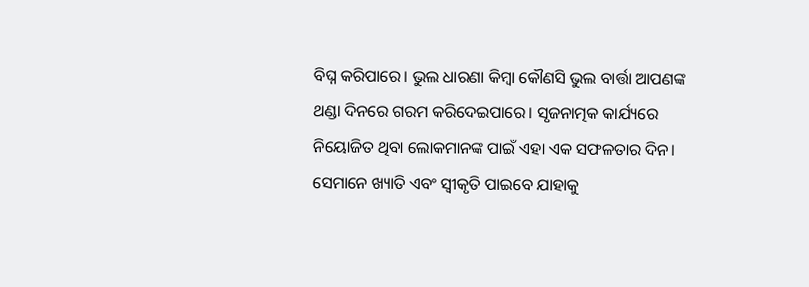ବିଘ୍ନ କରିପାରେ। ଭୁଲ ଧାରଣା କିମ୍ବା କୌଣସି ଭୁଲ ବାର୍ତ୍ତା ଆପଣଙ୍କ ଥଣ୍ଡା ଦିନରେ ଗରମ କରିଦେଇପାରେ। ସୃଜନାତ୍ମକ କାର୍ଯ୍ୟରେ ନିୟୋଜିତ ଥିବା ଲୋକମାନଙ୍କ ପାଇଁ ଏହା ଏକ ସଫଳତାର ଦିନ। ସେମାନେ ଖ୍ୟାତି ଏବଂ ସ୍ୱୀକୃତି ପାଇବେ ଯାହାକୁ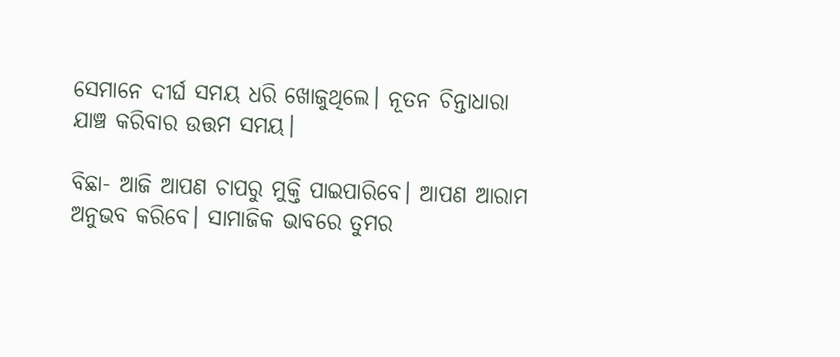ସେମାନେ ଦୀର୍ଘ ସମୟ ଧରି ଖୋଜୁଥିଲେ। ନୂତନ ଚିନ୍ତାଧାରା ଯାଞ୍ଚ କରିବାର ଉତ୍ତମ ସମୟ।

ବିଛା- ଆଜି ଆପଣ ଚାପରୁ ମୁକ୍ତି ପାଇପାରିବେ। ଆପଣ ଆରାମ ଅନୁଭବ କରିବେ। ସାମାଜିକ ଭାବରେ ତୁମର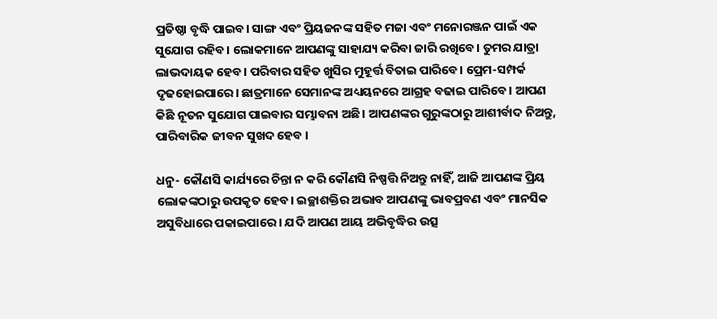ପ୍ରତିଷ୍ଠା ବୃଦ୍ଧି ପାଇବ। ସାଙ୍ଗ ଏବଂ ପ୍ରିୟଜନଙ୍କ ସହିତ ମଜା ଏବଂ ମନୋରଞ୍ଜନ ପାଇଁ ଏକ ସୁଯୋଗ ରହିବ। ଲୋକମାନେ ଆପଣଙ୍କୁ ସାହାଯ୍ୟ କରିବା ଜାରି ରଖିବେ। ତୁମର ଯାତ୍ରା ଲାଭଦାୟକ ହେବ। ପରିବାର ସହିତ ଖୁସିର ମୁହୂର୍ତ୍ତ ବିତାଇ ପାରିବେ। ପ୍ରେମ-ସମ୍ପର୍କ ଦୃଢହୋଇପାରେ। ଛାତ୍ରମାନେ ସେମାନଙ୍କ ଅଧ୍ୟୟନରେ ଆଗ୍ରହ ବଢାଇ ପାରିବେ। ଆପଣ କିଛି ନୂତନ ସୁଯୋଗ ପାଇବାର ସମ୍ଭାବନା ଅଛି। ଆପଣଙ୍କର ଗୁରୁଙ୍କଠାରୁ ଆଶୀର୍ବାଦ ନିଅନ୍ତୁ, ପାରିବାରିକ ଜୀବନ ସୁଖଦ ହେବ ।

ଧନୁ- କୌଣସି କାର୍ଯ୍ୟରେ ଚିନ୍ତା ନ କରି କୌଣସି ନିଷ୍ପତ୍ତି ନିଅନ୍ତୁ ନାହିଁ, ଆଜି ଆପଣଙ୍କ ପ୍ରିୟ ଲୋକଙ୍କଠାରୁ ଉପକୃତ ହେବ। ଇଚ୍ଛାଶକ୍ତିର ଅଭାବ ଆପଣଙ୍କୁ ଭାବପ୍ରବଣ ଏବଂ ମାନସିକ ଅସୁବିଧାରେ ପକାଇପାରେ । ଯଦି ଆପଣ ଆୟ ଅଭିବୃଦ୍ଧିର ଉତ୍ସ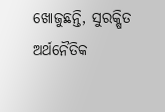ଖୋଜୁଛନ୍ତି, ସୁରକ୍ଷିତ ଅର୍ଥନୈତିକ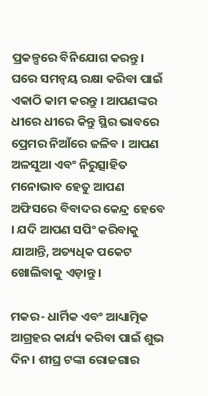ପ୍ରକଳ୍ପରେ ବିନିଯୋଗ କରନ୍ତୁ। ଘରେ ସମନ୍ୱୟ ରକ୍ଷା କରିବା ପାଇଁ ଏକାଠି କାମ କରନ୍ତୁ । ଆପଣଙ୍କର ଧୀରେ ଧୀରେ କିନ୍ତୁ ସ୍ଥିର ଭାବରେ ପ୍ରେମର ନିଆଁରେ ଜଳିବ । ଆପଣ ଅଳସୁଆ ଏବଂ ନିରୁତ୍ସାହିତ ମନୋଭାବ ହେତୁ ଆପଣ ଅଫିସରେ ବିବାଦର କେନ୍ଦ୍ର ହେବେ । ଯଦି ଆପଣ ସପିଂ କରିବାକୁ ଯାଆନ୍ତି, ଅତ୍ୟଧିକ ପକେଟ ଖୋଲିବାକୁ ଏଡ଼ାନ୍ତୁ ।

ମକର- ଧାର୍ମିକ ଏବଂ ଆଧ୍ୟାତ୍ମିକ ଆଗ୍ରହର କାର୍ଯ୍ୟ କରିବା ପାଇଁ ଶୁଭ ଦିନ। ଶୀଘ୍ର ଟଙ୍କା ରୋଜଗାର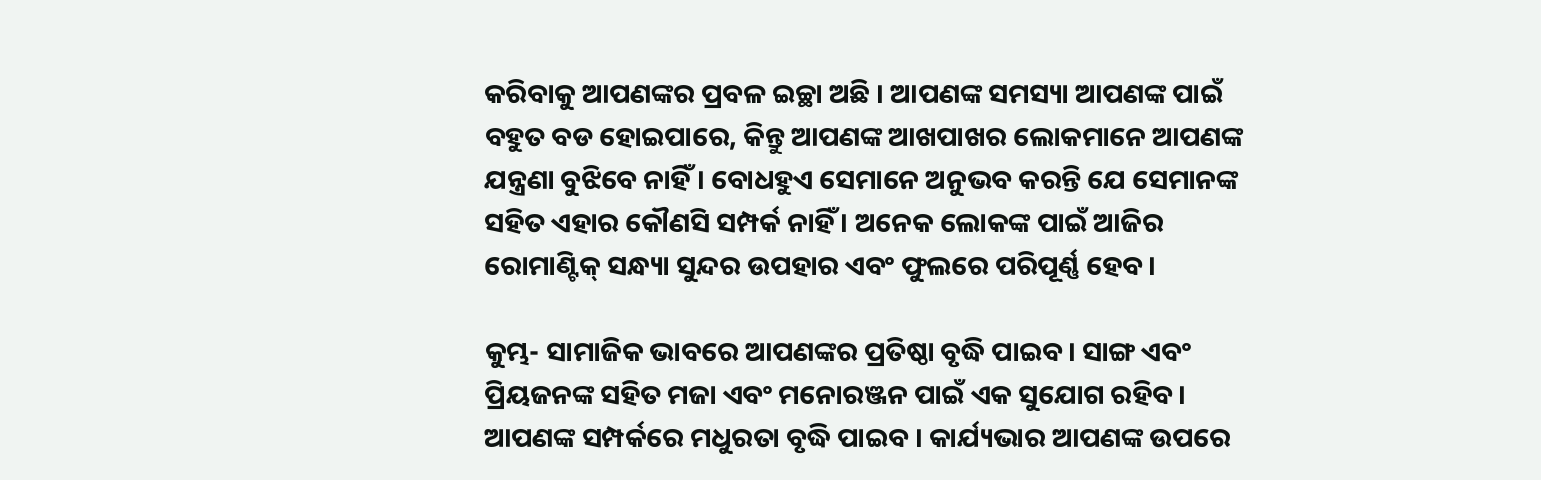କରିବାକୁ ଆପଣଙ୍କର ପ୍ରବଳ ଇଚ୍ଛା ଅଛି । ଆପଣଙ୍କ ସମସ୍ୟା ଆପଣଙ୍କ ପାଇଁ ବହୁତ ବଡ ହୋଇପାରେ, କିନ୍ତୁ ଆପଣଙ୍କ ଆଖପାଖର ଲୋକମାନେ ଆପଣଙ୍କ ଯନ୍ତ୍ରଣା ବୁଝିବେ ନାହିଁ । ବୋଧହୁଏ ସେମାନେ ଅନୁଭବ କରନ୍ତି ଯେ ସେମାନଙ୍କ ସହିତ ଏହାର କୌଣସି ସମ୍ପର୍କ ନାହିଁ । ଅନେକ ଲୋକଙ୍କ ପାଇଁ ଆଜିର ରୋମାଣ୍ଟିକ୍ ସନ୍ଧ୍ୟା ସୁନ୍ଦର ଉପହାର ଏବଂ ଫୁଲରେ ପରିପୂର୍ଣ୍ଣ ହେବ।

କୁମ୍ଭ- ସାମାଜିକ ଭାବରେ ଆପଣଙ୍କର ପ୍ରତିଷ୍ଠା ବୃଦ୍ଧି ପାଇବ। ସାଙ୍ଗ ଏବଂ ପ୍ରିୟଜନଙ୍କ ସହିତ ମଜା ଏବଂ ମନୋରଞ୍ଜନ ପାଇଁ ଏକ ସୁଯୋଗ ରହିବ। ଆପଣଙ୍କ ସମ୍ପର୍କରେ ମଧୁରତା ବୃଦ୍ଧି ପାଇବ । କାର୍ଯ୍ୟଭାର ଆପଣଙ୍କ ଉପରେ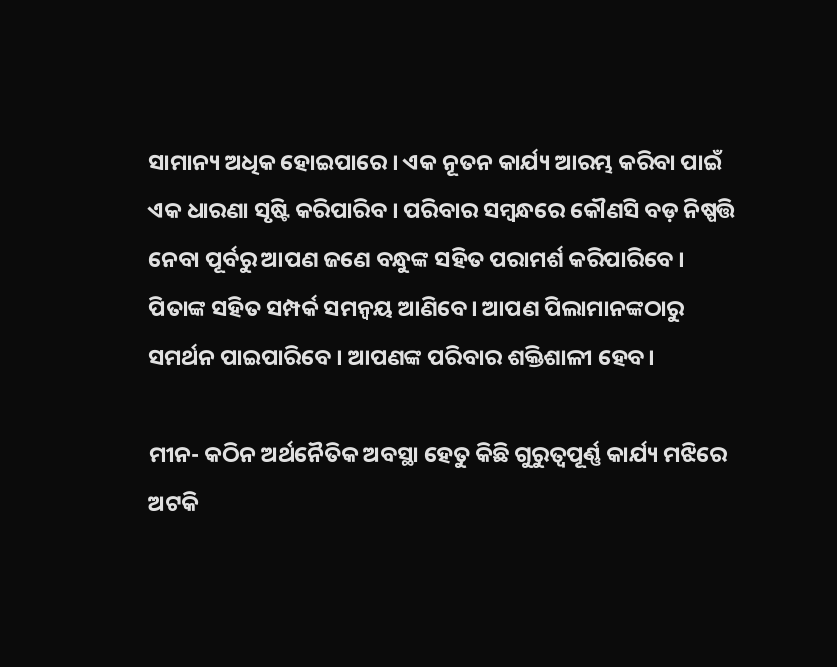ସାମାନ୍ୟ ଅଧିକ ହୋଇପାରେ । ଏକ ନୂତନ କାର୍ଯ୍ୟ ଆରମ୍ଭ କରିବା ପାଇଁ ଏକ ଧାରଣା ସୃଷ୍ଟି କରିପାରିବ । ପରିବାର ସମ୍ବନ୍ଧରେ କୌଣସି ବଡ଼ ନିଷ୍ପତ୍ତି ନେବା ପୂର୍ବରୁ ଆପଣ ଜଣେ ବନ୍ଧୁଙ୍କ ସହିତ ପରାମର୍ଶ କରିପାରିବେ । ପିତାଙ୍କ ସହିତ ସମ୍ପର୍କ ସମନ୍ୱୟ ଆଣିବେ। ଆପଣ ପିଲାମାନଙ୍କଠାରୁ ସମର୍ଥନ ପାଇପାରିବେ । ଆପଣଙ୍କ ପରିବାର ଶକ୍ତିଶାଳୀ ହେବ।

ମୀନ- କଠିନ ଅର୍ଥନୈତିକ ଅବସ୍ଥା ହେତୁ କିଛି ଗୁରୁତ୍ୱପୂର୍ଣ୍ଣ କାର୍ଯ୍ୟ ମଝିରେ ଅଟକି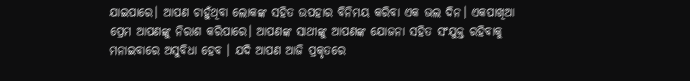ଯାଇପାରେ। ଆପଣ ଚାହୁଁଥିବା ଲୋକଙ୍କ ସହିତ ଉପହାର ବିନିମୟ କରିବା ଏକ ଭଲ ଦିନ। ଏକପାଖିଆ ପ୍ରେମ ଆପଣଙ୍କୁ ନିରାଶ କରିପାରେ। ଆପଣଙ୍କ ସାଥୀଙ୍କୁ ଆପଣଙ୍କ ଯୋଜନା ସହିତ ସଂଯୁକ୍ତ ରହିବାକୁ ମନାଇବାରେ ଅସୁବିଧା ହେବ । ଯଦି ଆପଣ ଆଜି ପ୍ରକୃତରେ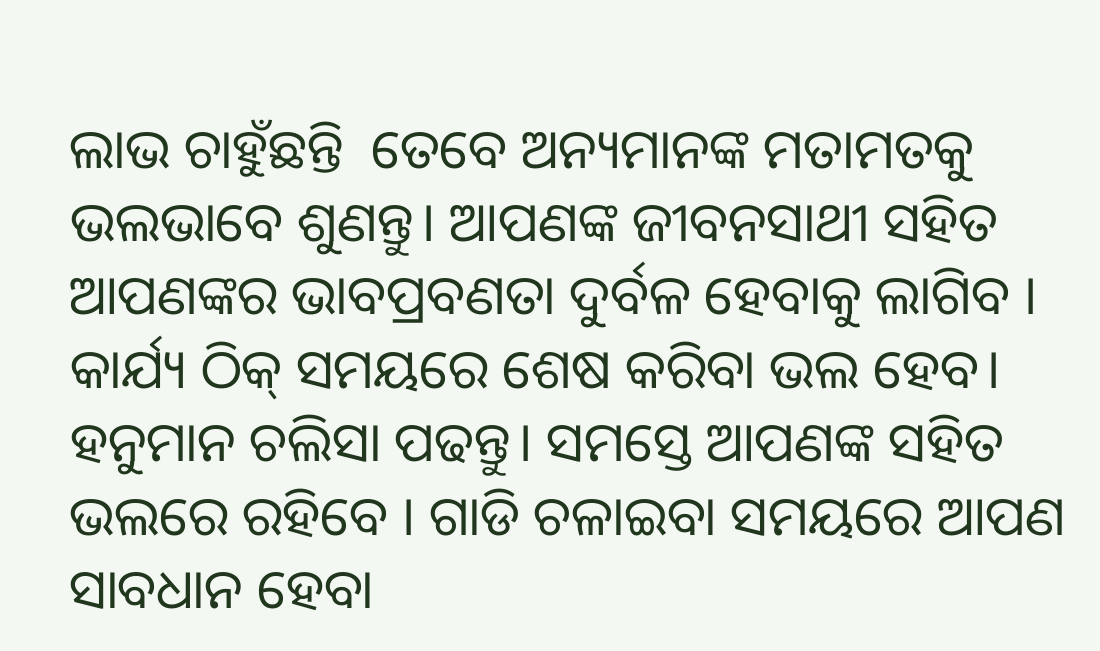ଲାଭ ଚାହୁଁଛନ୍ତି  ତେବେ ଅନ୍ୟମାନଙ୍କ ମତାମତକୁ ଭଲଭାବେ ଶୁଣନ୍ତୁ। ଆପଣଙ୍କ ଜୀବନସାଥୀ ସହିତ ଆପଣଙ୍କର ଭାବପ୍ରବଣତା ଦୁର୍ବଳ ହେବାକୁ ଲାଗିବ । କାର୍ଯ୍ୟ ଠିକ୍ ସମୟରେ ଶେଷ କରିବା ଭଲ ହେବ। ହନୁମାନ ଚଲିସା ପଢନ୍ତୁ। ସମସ୍ତେ ଆପଣଙ୍କ ସହିତ ଭଲରେ ରହିବେ । ଗାଡି ଚଳାଇବା ସମୟରେ ଆପଣ ସାବଧାନ ହେବା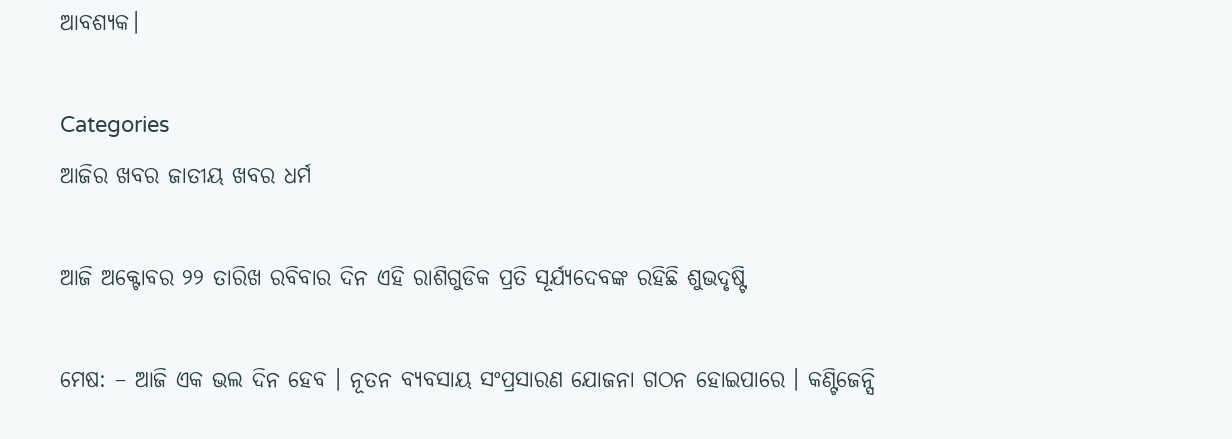ଆବଶ୍ୟକ।

Categories
ଆଜିର ଖବର ଜାତୀୟ ଖବର ଧର୍ମ

ଆଜି ଅକ୍ଟୋବର ୨୨ ତାରିଖ ରବିବାର ଦିନ ଏହି ରାଶିଗୁଡିକ ପ୍ରତି ସୂର୍ଯ୍ୟଦେବଙ୍କ ରହିଛି ଶୁଭଦୃଷ୍ଟି

ମେଷ: – ଆଜି ଏକ ଭଲ ଦିନ ହେବ । ନୂତନ ବ୍ୟବସାୟ ସଂପ୍ରସାରଣ ଯୋଜନା ଗଠନ ହୋଇପାରେ । କଣ୍ଟିଜେନ୍ସି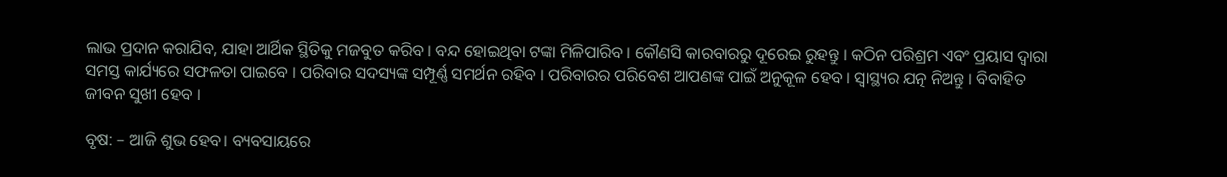ଲାଭ ପ୍ରଦାନ କରାଯିବ, ଯାହା ଆର୍ଥିକ ସ୍ଥିତିକୁ ମଜବୁତ କରିବ । ବନ୍ଦ ହୋଇଥିବା ଟଙ୍କା ମିଳିପାରିବ । କୌଣସି କାରବାରରୁ ଦୂରେଇ ରୁହନ୍ତୁ । କଠିନ ପରିଶ୍ରମ ଏବଂ ପ୍ରୟାସ ଦ୍ୱାରା ସମସ୍ତ କାର୍ଯ୍ୟରେ ସଫଳତା ପାଇବେ । ପରିବାର ସଦସ୍ୟଙ୍କ ସମ୍ପୂର୍ଣ୍ଣ ସମର୍ଥନ ରହିବ । ପରିବାରର ପରିବେଶ ଆପଣଙ୍କ ପାଇଁ ଅନୁକୂଳ ହେବ । ସ୍ୱାସ୍ଥ୍ୟର ଯତ୍ନ ନିଅନ୍ତୁ । ବିବାହିତ ଜୀବନ ସୁଖୀ ହେବ ।

ବୃଷ: – ଆଜି ଶୁଭ ହେବ। ବ୍ୟବସାୟରେ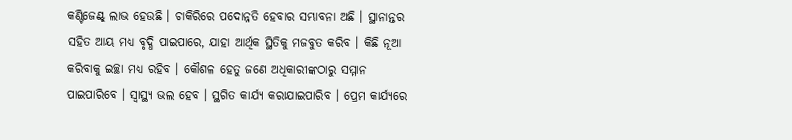କଣ୍ଟିଜେଣ୍ଟ୍ ଲାଭ ହେଉଛି । ଚାକିରିରେ ପଦୋନ୍ନତି ହେବାର ସମ୍ଭାବନା ଅଛି । ସ୍ଥାନାନ୍ତର ସହିତ ଆୟ ମଧ୍ୟ ବୃଦ୍ଧି ପାଇପାରେ, ଯାହା ଆର୍ଥିକ ସ୍ଥିତିକୁ ମଜବୁତ କରିବ । କିଛି ନୂଆ କରିବାକୁ ଇଚ୍ଛା ମଧ୍ୟ ରହିବ । କୌଶଳ ହେତୁ ଜଣେ ଅଧିକାରୀଙ୍କଠାରୁ ସମ୍ମାନ ପାଇପାରିବେ । ସ୍ୱାସ୍ଥ୍ୟ ଭଲ ହେବ । ସ୍ଥଗିତ କାର୍ଯ୍ୟ କରାଯାଇପାରିବ । ପ୍ରେମ କାର୍ଯ୍ୟରେ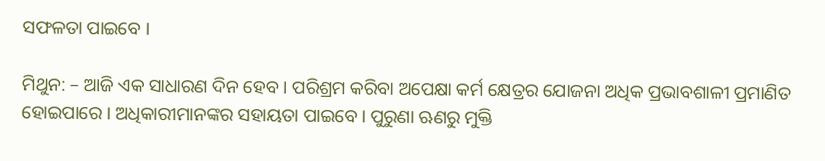ସଫଳତା ପାଇବେ ।

ମିଥୁନ: – ଆଜି ଏକ ସାଧାରଣ ଦିନ ହେବ । ପରିଶ୍ରମ କରିବା ଅପେକ୍ଷା କର୍ମ କ୍ଷେତ୍ରର ଯୋଜନା ଅଧିକ ପ୍ରଭାବଶାଳୀ ପ୍ରମାଣିତ ହୋଇପାରେ । ଅଧିକାରୀମାନଙ୍କର ସହାୟତା ପାଇବେ। ପୁରୁଣା ଋଣରୁ ମୁକ୍ତି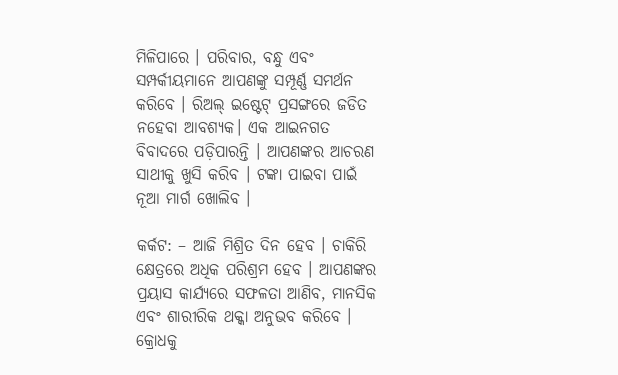ମିଳିପାରେ । ପରିବାର, ବନ୍ଧୁ ଏବଂ ସମ୍ପର୍କୀୟମାନେ ଆପଣଙ୍କୁ ସମ୍ପୂର୍ଣ୍ଣ ସମର୍ଥନ କରିବେ । ରିଅଲ୍ ଇଷ୍ଟେଟ୍ ପ୍ରସଙ୍ଗରେ ଜଡିତ ନହେବା ଆବଶ୍ୟକ। ଏକ ଆଇନଗତ ବିବାଦରେ ପଡ଼ିପାରନ୍ତି । ଆପଣଙ୍କର ଆଚରଣ ସାଥୀକୁ ଖୁସି କରିବ । ଟଙ୍କା ପାଇବା ପାଇଁ ନୂଆ ମାର୍ଗ ଖୋଲିବ ।

କର୍କଟ: – ଆଜି ମିଶ୍ରିତ ଦିନ ହେବ । ଚାକିରି କ୍ଷେତ୍ରରେ ଅଧିକ ପରିଶ୍ରମ ହେବ । ଆପଣଙ୍କର ପ୍ରୟାସ କାର୍ଯ୍ୟରେ ସଫଳତା ଆଣିବ, ମାନସିକ ଏବଂ ଶାରୀରିକ ଥକ୍କା ଅନୁଭବ କରିବେ । କ୍ରୋଧକୁ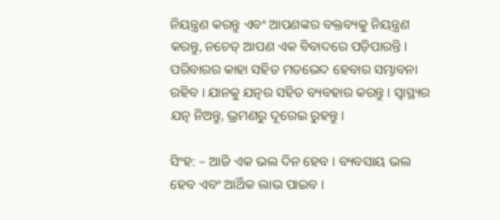ନିୟନ୍ତ୍ରଣ କରନ୍ତୁ ଏବଂ ଆପଣଙ୍କର ବକ୍ତବ୍ୟକୁ ନିୟନ୍ତ୍ରଣ କରନ୍ତୁ, ନଚେତ୍ ଆପଣ ଏକ ବିବାଦରେ ପଡ଼ିପାରନ୍ତି । ପରିବାରର କାହା ସହିତ ମତଭେଦ ହେବାର ସମ୍ଭାବନା ରହିବ । ଯାନକୁ ଯତ୍ନର ସହିତ ବ୍ୟବହାର କରନ୍ତୁ । ସ୍ୱାସ୍ଥ୍ୟର ଯତ୍ନ ନିଅନ୍ତୁ, ଭ୍ରମଣରୁ ଦୂରେଇ ରୁହନ୍ତୁ ।

ସିଂହ: – ଆଜି ଏକ ଭଲ ଦିନ ହେବ । ବ୍ୟବସାୟ ଭଲ ହେବ ଏବଂ ଆର୍ଥିକ ଲାଭ ପାଇବ ।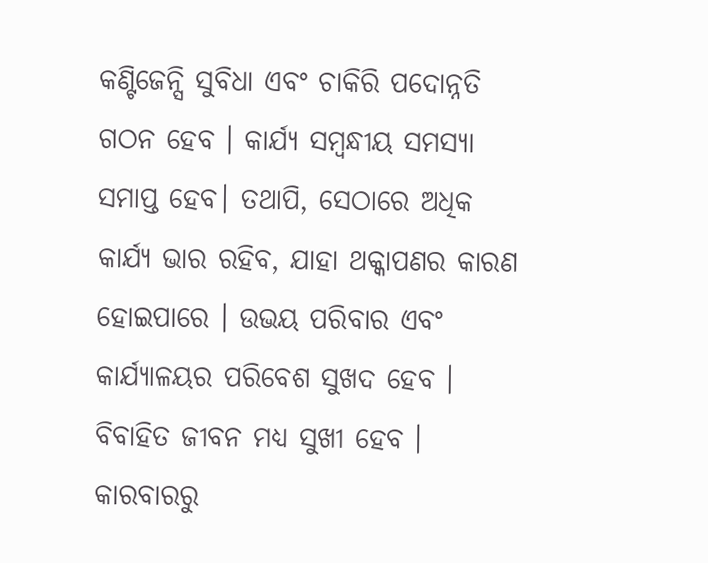କଣ୍ଟିଜେନ୍ସି ସୁବିଧା ଏବଂ ଚାକିରି ପଦୋନ୍ନତି ଗଠନ ହେବ । କାର୍ଯ୍ୟ ସମ୍ବନ୍ଧୀୟ ସମସ୍ୟା ସମାପ୍ତ ହେବ। ତଥାପି, ସେଠାରେ ଅଧିକ କାର୍ଯ୍ୟ ଭାର ରହିବ, ଯାହା ଥକ୍କାପଣର କାରଣ ହୋଇପାରେ । ଉଭୟ ପରିବାର ଏବଂ କାର୍ଯ୍ୟାଳୟର ପରିବେଶ ସୁଖଦ ହେବ । ବିବାହିତ ଜୀବନ ମଧ୍ୟ ସୁଖୀ ହେବ । କାରବାରରୁ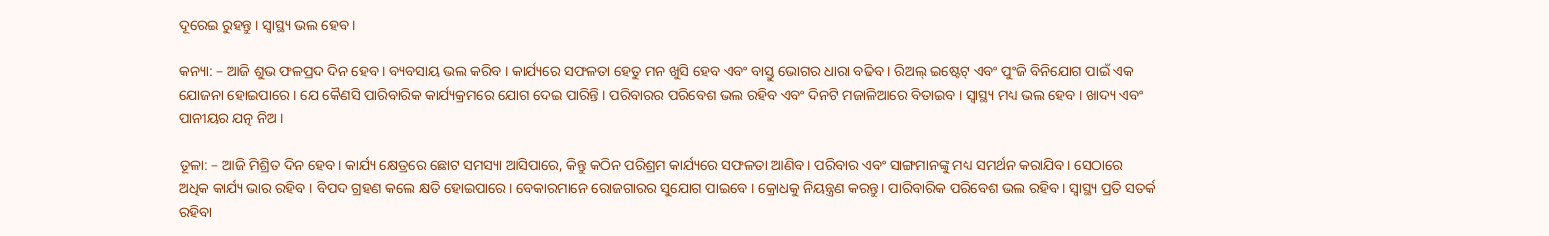ଦୂରେଇ ରୁହନ୍ତୁ । ସ୍ୱାସ୍ଥ୍ୟ ଭଲ ହେବ ।

କନ୍ୟା: – ଆଜି ଶୁଭ ଫଳପ୍ରଦ ଦିନ ହେବ । ବ୍ୟବସାୟ ଭଲ କରିବ । କାର୍ଯ୍ୟରେ ସଫଳତା ହେତୁ ମନ ଖୁସି ହେବ ଏବଂ ବାସ୍ତୁ ଭୋଗର ଧାରା ବଢିବ । ରିଅଲ୍ ଇଷ୍ଟେଟ୍ ଏବଂ ପୁଂଜି ବିନିଯୋଗ ପାଇଁ ଏକ ଯୋଜନା ହୋଇପାରେ । ଯେ କୈଣସି ପାରିବାରିକ କାର୍ଯ୍ୟକ୍ରମରେ ଯୋଗ ଦେଇ ପାରିନ୍ତି । ପରିବାରର ପରିବେଶ ଭଲ ରହିବ ଏବଂ ଦିନଟି ମଜାଳିଆରେ ବିତାଇବ । ସ୍ୱାସ୍ଥ୍ୟ ମଧ୍ୟ ଭଲ ହେବ । ଖାଦ୍ୟ ଏବଂ ପାନୀୟର ଯତ୍ନ ନିଅ ।

ତୂଳା: – ଆଜି ମିଶ୍ରିତ ଦିନ ହେବ। କାର୍ଯ୍ୟ କ୍ଷେତ୍ରରେ ଛୋଟ ସମସ୍ୟା ଆସିପାରେ, କିନ୍ତୁ କଠିନ ପରିଶ୍ରମ କାର୍ଯ୍ୟରେ ସଫଳତା ଆଣିବ। ପରିବାର ଏବଂ ସାଙ୍ଗମାନଙ୍କୁ ମଧ୍ୟ ସମର୍ଥନ କରାଯିବ। ସେଠାରେ ଅଧିକ କାର୍ଯ୍ୟ ଭାର ରହିବ । ବିପଦ ଗ୍ରହଣ କଲେ କ୍ଷତି ହୋଇପାରେ। ବେକାରମାନେ ରୋଜଗାରର ସୁଯୋଗ ପାଇବେ । କ୍ରୋଧକୁ ନିୟନ୍ତ୍ରଣ କରନ୍ତୁ। ପାରିବାରିକ ପରିବେଶ ଭଲ ରହିବ। ସ୍ୱାସ୍ଥ୍ୟ ପ୍ରତି ସତର୍କ ରହିବା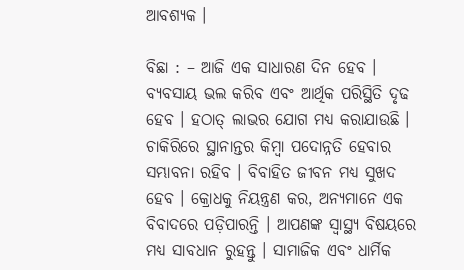ଆବଶ୍ୟକ ।

ବିଛା : – ଆଜି ଏକ ସାଧାରଣ ଦିନ ହେବ । ବ୍ୟବସାୟ ଭଲ କରିବ ଏବଂ ଆର୍ଥିକ ପରିସ୍ଥିତି ଦୃଢ ହେବ । ହଠାତ୍ ଲାଭର ଯୋଗ ମଧ୍ୟ କରାଯାଉଛି । ଚାକିରିରେ ସ୍ଥାନାନ୍ତର କିମ୍ବା ପଦୋନ୍ନତି ହେବାର ସମ୍ଭାବନା ରହିବ । ବିବାହିତ ଜୀବନ ମଧ୍ୟ ସୁଖଦ ହେବ । କ୍ରୋଧକୁ ନିୟନ୍ତ୍ରଣ କର, ଅନ୍ୟମାନେ ଏକ ବିବାଦରେ ପଡ଼ିପାରନ୍ତି । ଆପଣଙ୍କ ସ୍ୱାସ୍ଥ୍ୟ ବିଷୟରେ ମଧ୍ୟ ସାବଧାନ ରୁହନ୍ତୁ । ସାମାଜିକ ଏବଂ ଧାର୍ମିକ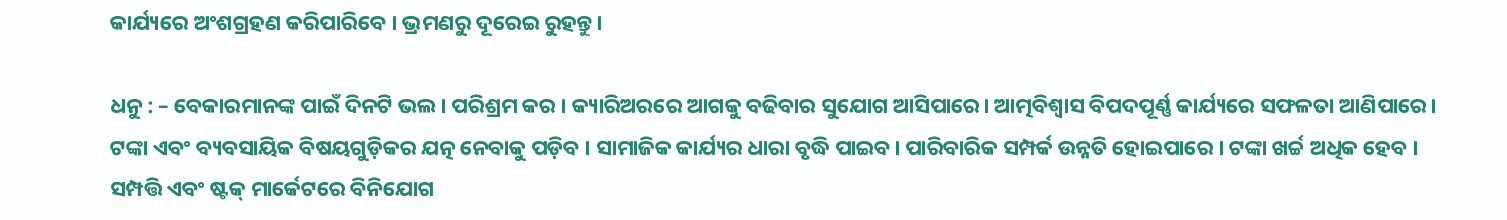କାର୍ଯ୍ୟରେ ଅଂଶଗ୍ରହଣ କରିପାରିବେ । ଭ୍ରମଣରୁ ଦୂରେଇ ରୁହନ୍ତୁ।

ଧନୁ : – ବେକାରମାନଙ୍କ ପାଇଁ ଦିନଟି ଭଲ। ପରିଶ୍ରମ କର । କ୍ୟାରିଅରରେ ଆଗକୁ ବଢିବାର ସୁଯୋଗ ଆସିପାରେ। ଆତ୍ମବିଶ୍ୱାସ ବିପଦପୂର୍ଣ୍ଣ କାର୍ଯ୍ୟରେ ସଫଳତା ଆଣିପାରେ। ଟଙ୍କା ଏବଂ ବ୍ୟବସାୟିକ ବିଷୟଗୁଡ଼ିକର ଯତ୍ନ ନେବାକୁ ପଡ଼ିବ । ସାମାଜିକ କାର୍ଯ୍ୟର ଧାରା ବୃଦ୍ଧି ପାଇବ। ପାରିବାରିକ ସମ୍ପର୍କ ଉନ୍ନତି ହୋଇପାରେ । ଟଙ୍କା ଖର୍ଚ୍ଚ ଅଧିକ ହେବ । ସମ୍ପତ୍ତି ଏବଂ ଷ୍ଟକ୍ ମାର୍କେଟରେ ବିନିଯୋଗ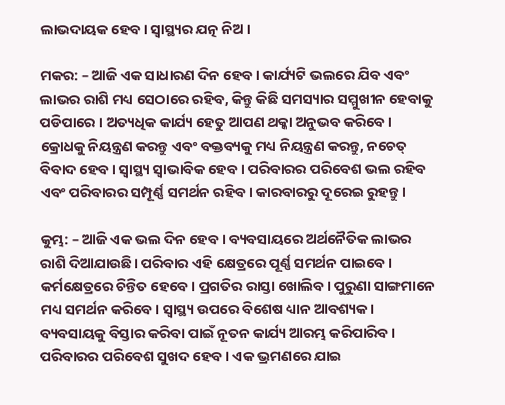ଲାଭଦାୟକ ହେବ। ସ୍ୱାସ୍ଥ୍ୟର ଯତ୍ନ ନିଅ ।

ମକର: – ଆଜି ଏକ ସାଧାରଣ ଦିନ ହେବ। କାର୍ଯ୍ୟଟି ଭଲରେ ଯିବ ଏବଂ ଲାଭର ରାଶି ମଧ୍ୟ ସେଠାରେ ରହିବ, କିନ୍ତୁ କିଛି ସମସ୍ୟାର ସମ୍ମୁଖୀନ ହେବାକୁ ପଡିପାରେ । ଅତ୍ୟଧିକ କାର୍ଯ୍ୟ ହେତୁ ଆପଣ ଥକ୍କା ଅନୁଭବ କରିବେ। କ୍ରୋଧକୁ ନିୟନ୍ତ୍ରଣ କରନ୍ତୁ ଏବଂ ବକ୍ତବ୍ୟକୁ ମଧ୍ୟ ନିୟନ୍ତ୍ରଣ କରନ୍ତୁ, ନଚେତ୍ ବିବାଦ ହେବ। ସ୍ୱାସ୍ଥ୍ୟ ସ୍ୱାଭାବିକ ହେବ । ପରିବାରର ପରିବେଶ ଭଲ ରହିବ ଏବଂ ପରିବାରର ସମ୍ପୂର୍ଣ୍ଣ ସମର୍ଥନ ରହିବ। କାରବାରରୁ ଦୂରେଇ ରୁହନ୍ତୁ ।

କୁମ୍ଭ: – ଆଜି ଏକ ଭଲ ଦିନ ହେବ । ବ୍ୟବସାୟରେ ଅର୍ଥନୈତିକ ଲାଭର ରାଶି ଦିଆଯାଉଛି। ପରିବାର ଏହି କ୍ଷେତ୍ରରେ ପୂର୍ଣ୍ଣ ସମର୍ଥନ ପାଇବେ । କର୍ମକ୍ଷେତ୍ରରେ ଚିନ୍ତିତ ହେବେ। ପ୍ରଗତିର ରାସ୍ତା ଖୋଲିବ। ପୁରୁଣା ସାଙ୍ଗମାନେ ମଧ୍ୟ ସମର୍ଥନ କରିବେ। ସ୍ୱାସ୍ଥ୍ୟ ଉପରେ ବିଶେଷ ଧ୍ୟାନ ଆବଶ୍ୟକ। ବ୍ୟବସାୟକୁ ବିସ୍ତାର କରିବା ପାଇଁ ନୂତନ କାର୍ଯ୍ୟ ଆରମ୍ଭ କରିପାରିବ । ପରିବାରର ପରିବେଶ ସୁଖଦ ହେବ । ଏକ ଭ୍ରମଣରେ ଯାଇ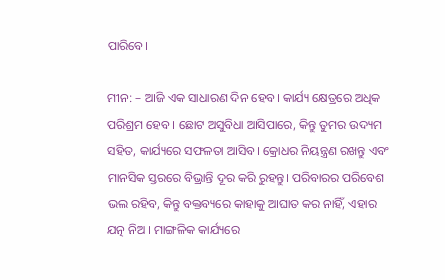ପାରିବେ।

ମୀନ: – ଆଜି ଏକ ସାଧାରଣ ଦିନ ହେବ। କାର୍ଯ୍ୟ କ୍ଷେତ୍ରରେ ଅଧିକ ପରିଶ୍ରମ ହେବ । ଛୋଟ ଅସୁବିଧା ଆସିପାରେ, କିନ୍ତୁ ତୁମର ଉଦ୍ୟମ ସହିତ, କାର୍ଯ୍ୟରେ ସଫଳତା ଆସିବ। କ୍ରୋଧର ନିୟନ୍ତ୍ରଣ ରଖନ୍ତୁ ଏବଂ ମାନସିକ ସ୍ତରରେ ବିଭ୍ରାନ୍ତି ଦୂର କରି ରୁହନ୍ତୁ। ପରିବାରର ପରିବେଶ ଭଲ ରହିବ, କିନ୍ତୁ ବକ୍ତବ୍ୟରେ କାହାକୁ ଆଘାତ କର ନାହିଁ, ଏହାର ଯତ୍ନ ନିଅ । ମାଙ୍ଗଳିକ କାର୍ଯ୍ୟରେ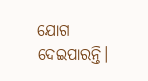ଯୋଗ ଦେଇପାରନ୍ତି।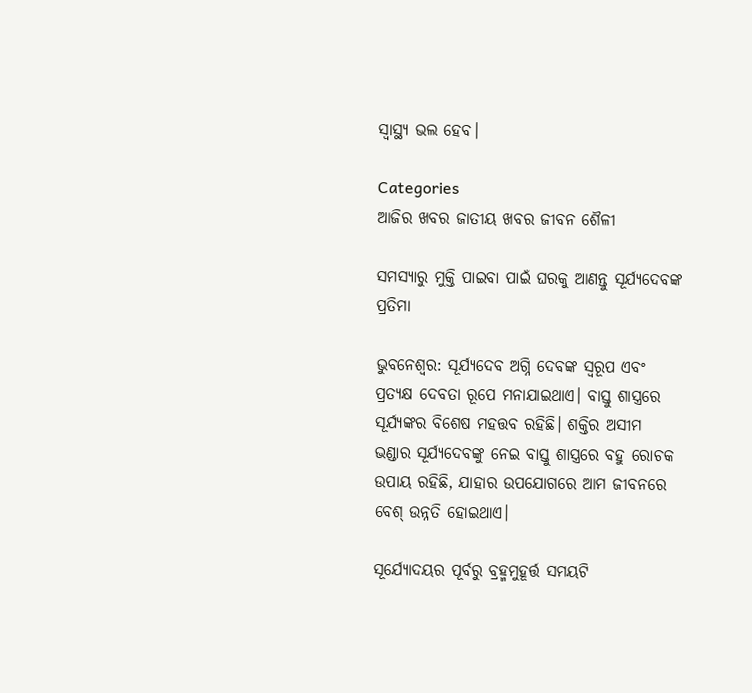ସ୍ୱାସ୍ଥ୍ୟ ଭଲ ହେବ।

Categories
ଆଜିର ଖବର ଜାତୀୟ ଖବର ଜୀବନ ଶୈଳୀ

ସମସ୍ୟାରୁ ମୁକ୍ତି ପାଇବା ପାଇଁ ଘରକୁ ଆଣନ୍ତୁ ସୂର୍ଯ୍ୟଦେବଙ୍କ ପ୍ରତିମା

ଭୁବନେଶ୍ବର: ସୂର୍ଯ୍ୟଦେବ ଅଗ୍ନି ଦେବଙ୍କ ସ୍ବରୂପ ଏବଂ ପ୍ରତ୍ୟକ୍ଷ ଦେବତା ରୂପେ ମନାଯାଇଥାଏ। ବାସ୍ତୁ ଶାସ୍ତ୍ରରେ ସୂର୍ଯ୍ୟଙ୍କର ବିଶେଷ ମହତ୍ତବ ରହିଛି। ଶକ୍ତିର ଅସୀମ ଭଣ୍ଡାର ସୂର୍ଯ୍ୟଦେବଙ୍କୁ ନେଇ ବାସ୍ତୁ ଶାସ୍ତ୍ରରେ ବହୁ ରୋଚକ ଉପାୟ ରହିଛି, ଯାହାର ଉପଯୋଗରେ ଆମ ଜୀବନରେ ବେଶ୍‌ ଉନ୍ନତି ହୋଇଥାଏ।

ସୂର୍ଯ୍ୟୋଦୟର ପୂର୍ବରୁ ବ୍ରହ୍ମମୁହୂର୍ତ୍ତ ସମୟଟି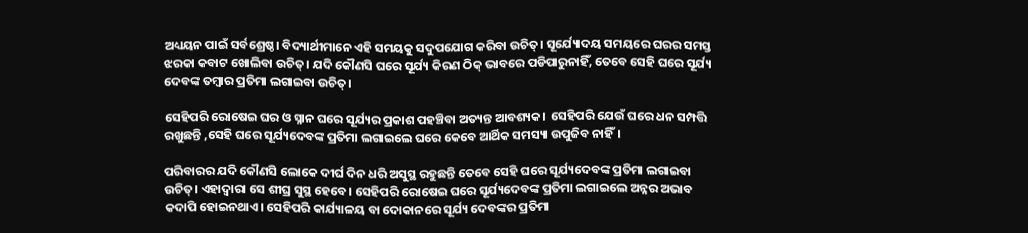ଅଧ୍ୟୟନ ପାଇଁ ସର୍ବଶ୍ରେଷ୍ଠ। ବିଦ୍ୟାର୍ଥୀମାନେ ଏହି ସମୟକୁ ସଦୁପଯୋଗ କରିବା ଉଚିତ୍‌। ସୂର୍ଯ୍ୟୋଦୟ ସମୟରେ ଘରର ସମସ୍ତ ଝରକା କବାଟ ଖୋଲିବା ଉଚିତ୍‌। ଯଦି କୌଣସି ଘରେ ସୂର୍ଯ୍ୟ କିରଣ ଠିକ୍‌ ଭାବରେ ପଡିପାରୁନାହିଁ, ତେବେ ସେହି ଘରେ ସୂର୍ଯ୍ୟ ଦେବଙ୍କ ତମ୍ବାର ପ୍ରତିମା ଲଗାଇବା ଉଚିତ୍‌।

ସେହିପରି ରୋଷେଇ ଘର ଓ ସ୍ନାନ ଘରେ ସୂର୍ଯ୍ୟର ପ୍ରକାଶ ପହଞ୍ଚିବା ଅତ୍ୟନ୍ତ ଆବଶ୍ୟକ।  ସେହିପରି ଯେଉଁ ଘରେ ଧନ ସମ୍ପତ୍ତି ରଖୁଛନ୍ତି ,ସେହି ଘରେ ସୂର୍ଯ୍ୟଦେବଙ୍କ ପ୍ରତିମା ଲଗାଇଲେ ଘରେ କେବେ ଆର୍ଥିକ ସମସ୍ୟା ଉପୁଜିବ ନାହିଁ।

ପରିବାରର ଯଦି କୌଣସି ଲୋକେ ଦୀର୍ଘ ଦିନ ଧରି ଅସୁସ୍ଥ ରହୁଛନ୍ତି ତେବେ ସେହି ଘରେ ସୂର୍ଯ୍ୟଦେବଙ୍କ ପ୍ରତିମା ଲଗାଇବା ଉଚିତ୍‌। ଏହାଦ୍ବାରା ସେ ଶୀଘ୍ର ସୁସ୍ଥ ହେବେ। ସେହିପରି ରୋଷେଇ ଘରେ ସୂର୍ଯ୍ୟଦେବଙ୍କ ପ୍ରତିମା ଲଗାଇଲେ ଅନ୍ନର ଅଭାବ କଦାପି ହୋଇନଥାଏ। ସେହିପରି କାର୍ଯ୍ୟାଳୟ ବା ଦୋକାନରେ ସୂର୍ଯ୍ୟ ଦେବଙ୍କର ପ୍ରତିମା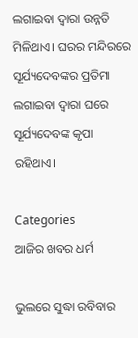ଲଗାଇବା ଦ୍ବାରା ଉନ୍ନତି ମିଳିଥାଏ। ଘରର ମନ୍ଦିରରେ ସୂର୍ଯ୍ୟଦେବଙ୍କର ପ୍ରତିମା ଲଗାଇବା ଦ୍ବାରା ଘରେ ସୂର୍ଯ୍ୟଦେବଙ୍କ କୃପା ରହିଥାଏ।

Categories
ଆଜିର ଖବର ଧର୍ମ

ଭୁଲରେ ସୁଦ୍ଧା ରବିବାର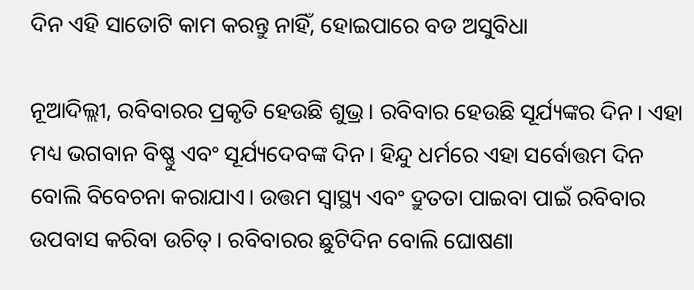ଦିନ ଏହି ସାତୋଟି କାମ କରନ୍ତୁ ନାହିଁ, ହୋଇପାରେ ବଡ ଅସୁବିଧା

ନୂଆଦିଲ୍ଲୀ, ରବିବାରର ପ୍ରକୃତି ହେଉଛି ଶୁଭ୍ର। ରବିବାର ହେଉଛି ସୂର୍ଯ୍ୟଙ୍କର ଦିନ। ଏହା ମଧ୍ୟ ଭଗବାନ ବିଷ୍ଣୁ ଏବଂ ସୂର୍ଯ୍ୟଦେବଙ୍କ ଦିନ। ହିନ୍ଦୁ ଧର୍ମରେ ଏହା ସର୍ବୋତ୍ତମ ଦିନ ବୋଲି ବିବେଚନା କରାଯାଏ। ଉତ୍ତମ ସ୍ୱାସ୍ଥ୍ୟ ଏବଂ ଦ୍ରୁତତା ପାଇବା ପାଇଁ ରବିବାର ଉପବାସ କରିବା ଉଚିତ୍। ରବିବାରର ଛୁଟିଦିନ ବୋଲି ଘୋଷଣା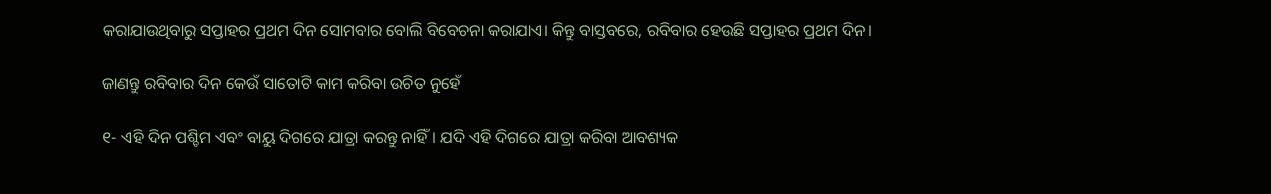କରାଯାଉଥିବାରୁ ସପ୍ତାହର ପ୍ରଥମ ଦିନ ସୋମବାର ବୋଲି ବିବେଚନା କରାଯାଏ। କିନ୍ତୁ ବାସ୍ତବରେ, ରବିବାର ହେଉଛି ସପ୍ତାହର ପ୍ରଥମ ଦିନ।

ଜାଣନ୍ତୁ ରବିବାର ଦିନ କେଉଁ ସାତୋଟି କାମ କରିବା ଉଚିତ ନୁହେଁ

୧- ଏହି ଦିନ ପଶ୍ଚିମ ଏବଂ ବାୟୁ ଦିଗରେ ଯାତ୍ରା କରନ୍ତୁ ନାହିଁ। ଯଦି ଏହି ଦିଗରେ ଯାତ୍ରା କରିବା ଆବଶ୍ୟକ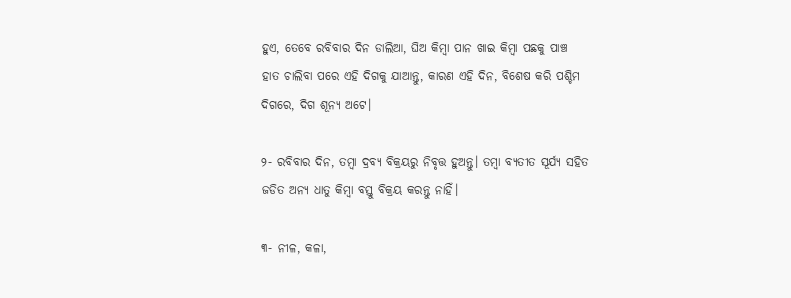ହୁଏ, ତେବେ ରବିବାର ଦିନ ଡାଲିଆ, ଘିଅ କିମ୍ବା ପାନ ଖାଇ କିମ୍ବା ପଛକୁ ପାଞ୍ଚ ହାତ ଚାଲିବା ପରେ ଏହି ଦିଗକୁ ଯାଆନ୍ତୁ, କାରଣ ଏହି ଦିନ, ବିଶେଷ କରି ପଶ୍ଚିମ ଦିଗରେ, ଦିଗ ଶୂନ୍ୟ ଅଟେ।

୨- ରବିବାର ଦିନ, ତମ୍ବା ଦ୍ରବ୍ୟ ବିକ୍ରୟରୁ ନିବୃତ୍ତ ହୁଅନ୍ତୁ। ତମ୍ବା ବ୍ୟତୀତ ସୂର୍ଯ୍ୟ ସହିତ ଜଡିତ ଅନ୍ୟ ଧାତୁ କିମ୍ବା ବସ୍ତୁ ବିକ୍ରୟ କରନ୍ତୁ ନାହିଁ।

୩- ନୀଳ, କଳା,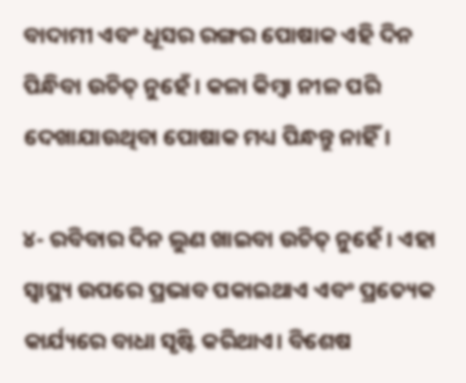ବାଦାମୀ ଏବଂ ଧୂସର ରଙ୍ଗର ପୋଷାକ ଏହି ଦିନ ପିନ୍ଧିବା ଉଚିତ୍ ନୁହେଁ। କଳା କିମ୍ବା ନୀଳ ପରି ଦେଖାଯାଉଥିବା ପୋଷାକ ମଧ୍ୟ ପିନ୍ଧନ୍ତୁ ନାହିଁ।

୪- ରବିବାର ଦିନ ଲୁଣ ଖାଇବା ଉଚିତ୍ ନୁହେଁ। ଏହା ସ୍ୱାସ୍ଥ୍ୟ ଉପରେ ପ୍ରଭାବ ପକାଇଥାଏ ଏବଂ ପ୍ରତ୍ୟେକ କାର୍ଯ୍ୟରେ ବାଧା ସୃଷ୍ଟି କରିଥାଏ। ବିଶେଷ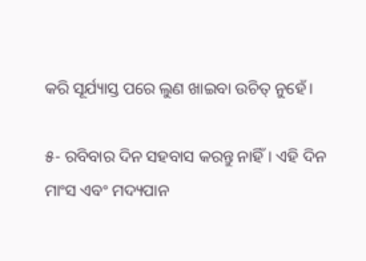କରି ସୂର୍ଯ୍ୟାସ୍ତ ପରେ ଲୁଣ ଖାଇବା ଉଚିତ୍ ନୁହେଁ।

୫- ରବିବାର ଦିନ ସହବାସ କରନ୍ତୁ ନାହିଁ। ଏହି ଦିନ ମାଂସ ଏବଂ ମଦ୍ୟପାନ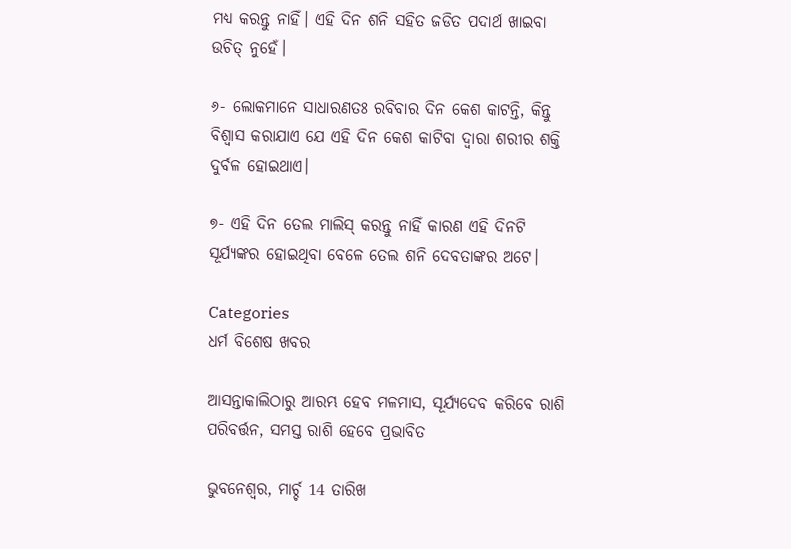ମଧ୍ୟ କରନ୍ତୁ ନାହିଁ। ଏହି ଦିନ ଶନି ସହିତ ଜଡିତ ପଦାର୍ଥ ଖାଇବା ଉଚିତ୍ ନୁହେଁ।

୬- ଲୋକମାନେ ସାଧାରଣତଃ ରବିବାର ଦିନ କେଶ କାଟନ୍ତି, କିନ୍ତୁ ବିଶ୍ୱାସ କରାଯାଏ ଯେ ଏହି ଦିନ କେଶ କାଟିବା ଦ୍ୱାରା ଶରୀର ଶକ୍ତି ଦୁର୍ବଳ ହୋଇଥାଏ।

୭- ଏହି ଦିନ ତେଲ ମାଲିସ୍ କରନ୍ତୁ ନାହିଁ କାରଣ ଏହି ଦିନଟି ସୂର୍ଯ୍ୟଙ୍କର ହୋଇଥିବା ବେଳେ ତେଲ ଶନି ଦେବତାଙ୍କର ଅଟେ।

Categories
ଧର୍ମ ବିଶେଷ ଖବର

ଆସନ୍ତାକାଲିଠାରୁ ଆରମ୍ଭ ହେବ ମଳମାସ, ସୂର୍ଯ୍ୟଦେବ କରିବେ ରାଶି ପରିବର୍ତ୍ତନ, ସମସ୍ତ ରାଶି ହେବେ ପ୍ରଭାବିତ

ଭୁବନେଶ୍ବର, ମାର୍ଚ୍ଚ 14 ତାରିଖ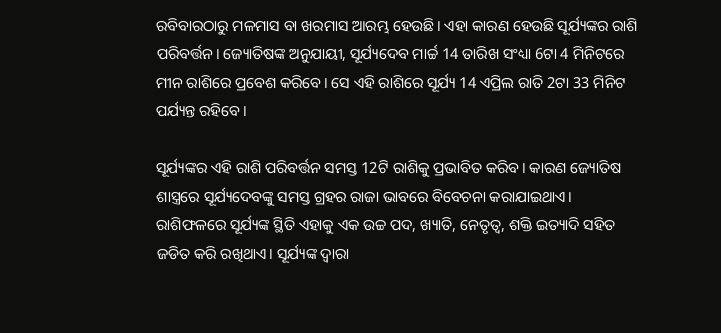ରବିବାରଠାରୁ ମଳମାସ ବା ଖରମାସ ଆରମ୍ଭ ହେଉଛି। ଏହା କାରଣ ହେଉଛି ସୂର୍ଯ୍ୟଙ୍କର ରାଶି ପରିବର୍ତ୍ତନ। ଜ୍ୟୋତିଷଙ୍କ ଅନୁଯାୟୀ, ସୂର୍ଯ୍ୟଦେବ ମାର୍ଚ୍ଚ 14 ତାରିଖ ସଂଧ୍ୟା 6ଟା 4 ମିନିଟରେ ମୀନ ରାଶିରେ ପ୍ରବେଶ କରିବେ। ସେ ଏହି ରାଶିରେ ସୂର୍ଯ୍ୟ 14 ଏପ୍ରିଲ ରାତି 2ଟା 33 ମିନିଟ  ପର୍ଯ୍ୟନ୍ତ ରହିବେ।

ସୂର୍ଯ୍ୟଙ୍କର ଏହି ରାଶି ପରିବର୍ତ୍ତନ ସମସ୍ତ 12ଟି ରାଶିକୁ ପ୍ରଭାବିତ କରିବ। କାରଣ ଜ୍ୟୋତିଷ ଶାସ୍ତ୍ରରେ ସୂର୍ଯ୍ୟଦେବଙ୍କୁ ସମସ୍ତ ଗ୍ରହର ରାଜା ଭାବରେ ବିବେଚନା କରାଯାଇଥାଏ। ରାଶିଫଳରେ ସୂର୍ଯ୍ୟଙ୍କ ସ୍ଥିତି ଏହାକୁ ଏକ ଉଚ୍ଚ ପଦ, ଖ୍ୟାତି, ନେତୃତ୍ୱ, ଶକ୍ତି ଇତ୍ୟାଦି ସହିତ ଜଡିତ କରି ରଖିଥାଏ। ସୂର୍ଯ୍ୟଙ୍କ ଦ୍ବାରା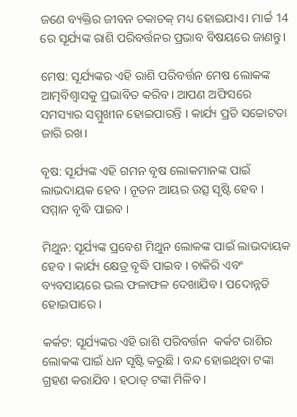ଜଣେ ବ୍ୟକ୍ତିର ଜୀବନ ଚକାଚକ୍ ମଧ୍ୟ ହୋଇଯାଏ। ମାର୍ଚ୍ଚ 14 ରେ ସୂର୍ଯ୍ୟଙ୍କ ରାଶି ପରିବର୍ତ୍ତନର ପ୍ରଭାବ ବିଷୟରେ ଜାଣନ୍ତୁ।

ମେଷ: ସୂର୍ଯ୍ୟଙ୍କର ଏହି ରାଶି ପରିବର୍ତ୍ତନ ମେଷ ଲୋକଙ୍କ ଆତ୍ମବିଶ୍ୱାସକୁ ପ୍ରଭାବିତ କରିବ। ଆପଣ ଅଫିସରେ ସମସ୍ୟାର ସମ୍ମୁଖୀନ ହୋଇପାରନ୍ତି । କାର୍ଯ୍ୟ ପ୍ରତି ସଚ୍ଚୋଟତା ଜାରି ରଖ।

ବୃଷ: ସୂର୍ଯ୍ୟଙ୍କ ଏହି ଗମନ ବୃଷ ଲୋକମାନଙ୍କ ପାଇଁ ଲାଭଦାୟକ ହେବ । ନୂତନ ଆୟର ଉତ୍ସ ସୃଷ୍ଟି ହେବ । ସମ୍ମାନ ବୃଦ୍ଧି ପାଇବ ।

ମିଥୁନ: ସୂର୍ଯ୍ୟଙ୍କ ପ୍ରବେଶ ମିଥୁନ ଲୋକଙ୍କ ପାଇଁ ଲାଭଦାୟକ ହେବ । କାର୍ଯ୍ୟ କ୍ଷେତ୍ର ବୃଦ୍ଧି ପାଇବ । ଚାକିରି ଏବଂ ବ୍ୟବସାୟରେ ଭଲ ଫଳାଫଳ ଦେଖାଯିବ । ପଦୋନ୍ନତି ହୋଇପାରେ ।

କର୍କଟ: ସୂର୍ଯ୍ୟଙ୍କର ଏହି ରାଶି ପରିବର୍ତ୍ତନ  କର୍କଟ ରାଶିର ଲୋକଙ୍କ ପାଇଁ ଧନ ସୃଷ୍ଟି କରୁଛି । ବନ୍ଦ ହୋଇଥିବା ଟଙ୍କା ଗ୍ରହଣ କରାଯିବ । ହଠାତ୍ ଟଙ୍କା ମିଳିବ ।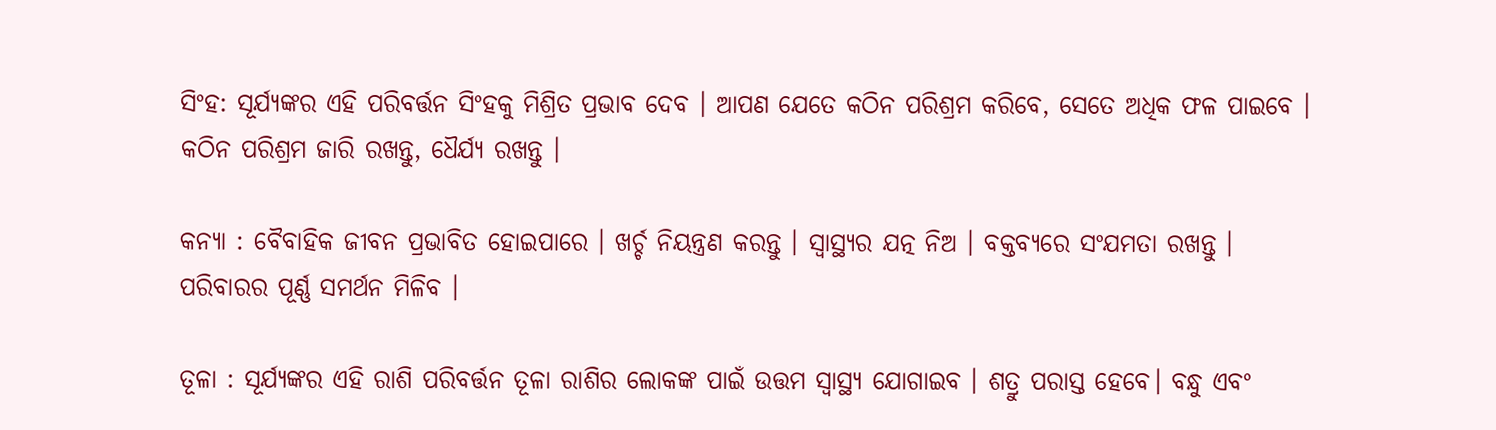ସିଂହ: ସୂର୍ଯ୍ୟଙ୍କର ଏହି ପରିବର୍ତ୍ତନ ସିଂହକୁ ମିଶ୍ରିତ ପ୍ରଭାବ ଦେବ । ଆପଣ ଯେତେ କଠିନ ପରିଶ୍ରମ କରିବେ, ସେତେ ଅଧିକ ଫଳ ପାଇବେ । କଠିନ ପରିଶ୍ରମ ଜାରି ରଖନ୍ତୁ, ଧୈର୍ଯ୍ୟ ରଖନ୍ତୁ ।

କନ୍ୟା : ବୈବାହିକ ଜୀବନ ପ୍ରଭାବିତ ହୋଇପାରେ । ଖର୍ଚ୍ଚ ନିୟନ୍ତ୍ରଣ କରନ୍ତୁ । ସ୍ୱାସ୍ଥ୍ୟର ଯତ୍ନ ନିଅ । ବକ୍ତବ୍ୟରେ ସଂଯମତା ରଖନ୍ତୁ । ପରିବାରର ପୂର୍ଣ୍ଣ ସମର୍ଥନ ମିଳିବ ।

ତୂଳା : ସୂର୍ଯ୍ୟଙ୍କର ଏହି ରାଶି ପରିବର୍ତ୍ତନ ତୂଳା ରାଶିର ଲୋକଙ୍କ ପାଇଁ ଉତ୍ତମ ସ୍ୱାସ୍ଥ୍ୟ ଯୋଗାଇବ । ଶତ୍ରୁ ପରାସ୍ତ ହେବେ। ବନ୍ଧୁ ଏବଂ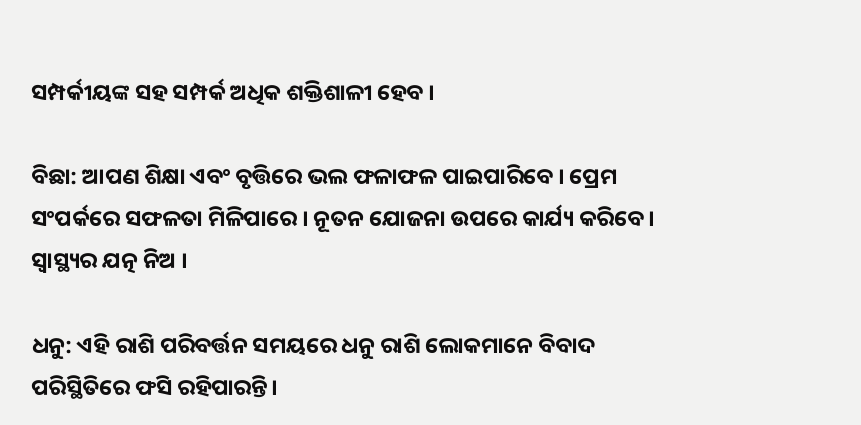ସମ୍ପର୍କୀୟଙ୍କ ସହ ସମ୍ପର୍କ ଅଧିକ ଶକ୍ତିଶାଳୀ ହେବ ।

ବିଛା: ଆପଣ ଶିକ୍ଷା ଏବଂ ବୃତ୍ତିରେ ଭଲ ଫଳାଫଳ ପାଇପାରିବେ । ପ୍ରେମ ସଂପର୍କରେ ସଫଳତା ମିଳିପାରେ । ନୂତନ ଯୋଜନା ଉପରେ କାର୍ଯ୍ୟ କରିବେ । ସ୍ୱାସ୍ଥ୍ୟର ଯତ୍ନ ନିଅ ।

ଧନୁ: ଏହି ରାଶି ପରିବର୍ତ୍ତନ ସମୟରେ ଧନୁ ରାଶି ଲୋକମାନେ ବିବାଦ ପରିସ୍ଥିତିରେ ଫସି ରହିପାରନ୍ତି।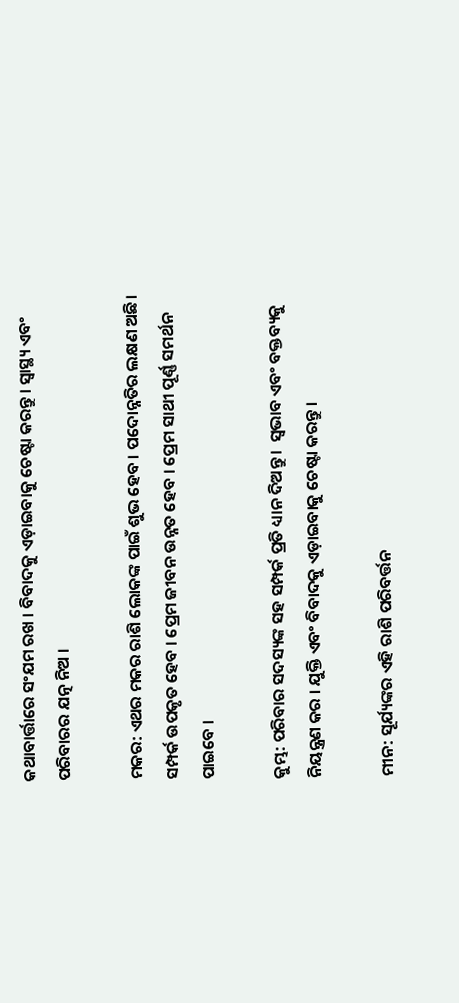କଥାବାର୍ତ୍ତାରେ ସଂଯମ ରଖ । ବିବାଦକୁ ଏଡ଼ାଇବାକୁ ଚେଷ୍ଟା କରନ୍ତୁ । ସ୍ୱାସ୍ଥ୍ୟ ଏବଂ ପରିବାରର ଯତ୍ନ ନିଅ ।

ମକର: ଏଥର ମକର ରାଶି ଲୋକଙ୍କ ପାଇଁ ଶୁଭ ହେବ । ପଦୋନ୍ନତିର ଲକ୍ଷଣ ଅଛି। ସମ୍ପର୍କ ଉପକୃତ ହେବ । ପ୍ରେମ ଜୀବନ ଉନ୍ନତ ହେବ । ପ୍ରେମ ସାଥୀ ପୂର୍ଣ୍ଣ ସମର୍ଥନ ପାଇବେ ।

କୁମ୍ଭ: ପରିବାର ସଦସ୍ୟଙ୍କ ସହ ସମ୍ପର୍କ ପ୍ରତି ଧ୍ୟାନ ଦିଅନ୍ତୁ ।  ସ୍ୱଭାବ ଏବଂ ବକ୍ତବ୍ୟକୁ ନିୟନ୍ତ୍ରଣ କର । ଯୁକ୍ତି ଏବଂ ବିବାଦକୁ ଏଡ଼ାଇବାକୁ ଚେଷ୍ଟା କରନ୍ତୁ ।

ମୀନ: ସୂର୍ଯ୍ୟଙ୍କର ଏହି ରାଶି ପରିବର୍ତ୍ତନ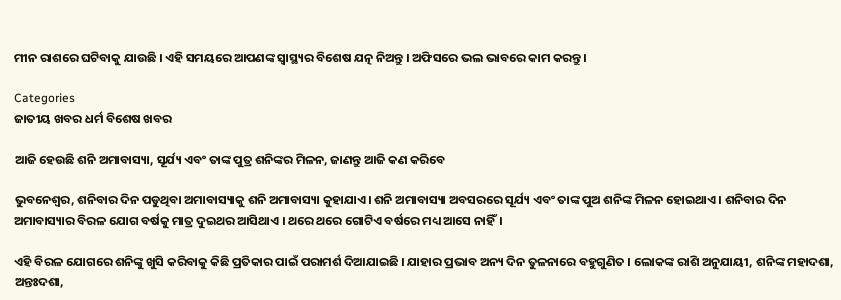ମୀନ ରାଶରେ ଘଟିବାକୁ ଯାଉଛି । ଏହି ସମୟରେ ଆପଣଙ୍କ ସ୍ୱାସ୍ଥ୍ୟର ବିଶେଷ ଯତ୍ନ ନିଅନ୍ତୁ । ଅଫିସରେ ଭଲ ଭାବରେ କାମ କରନ୍ତୁ ।

Categories
ଜାତୀୟ ଖବର ଧର୍ମ ବିଶେଷ ଖବର

ଆଜି ହେଉଛି ଶନି ଅମାବାସ୍ୟା, ସୂର୍ଯ୍ୟ ଏବଂ ତାଙ୍କ ପୁତ୍ର ଶନିଙ୍କର ମିଳନ, ଜାଣନ୍ତୁ ଆଜି କଣ କରିବେ

ଭୁବନେଶ୍ବର, ଶନିବାର ଦିନ ପଡୁଥିବା ଅମାବାସ୍ୟାକୁ ଶନି ଅମାବାସ୍ୟା କୁହାଯାଏ। ଶନି ଅମାବାସ୍ୟା ଅବସରରେ ସୂର୍ଯ୍ୟ ଏବଂ ତାଙ୍କ ପୁଅ ଶନିଙ୍କ ମିଳନ ହୋଇଥାଏ । ଶନିବାର ଦିନ ଅମାବାସ୍ୟାର ବିରଳ ଯୋଗ ବର୍ଷକୁ ମାତ୍ର ଦୁଇଥର ଆସିଥାଏ । ଥରେ ଥରେ ଗୋଟିଏ ବର୍ଷରେ ମଧ୍ୟ ଆସେ ନାହିଁ।

ଏହି ବିରଳ ଯୋଗରେ ଶନିଙ୍କୁ ଖୁସି କରିବାକୁ କିଛି ପ୍ରତିକାର ପାଇଁ ପରାମର୍ଶ ଦିଆଯାଇଛି । ଯାହାର ପ୍ରଭାବ ଅନ୍ୟ ଦିନ ତୁଳନାରେ ବହୁଗୁଣିତ । ଲୋକଙ୍କ ରାଶି ଅନୁଯାୟୀ, ଶନିଙ୍କ ମହାଦଶା, ଅନ୍ତଃଦଶା,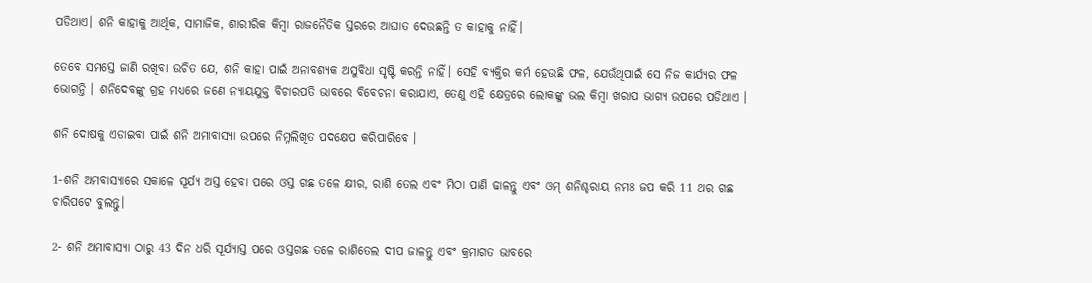ପଡିଥାଏ। ଶନି କାହାକୁ ଆର୍ଥିକ, ସାମାଜିକ, ଶାରୀରିକ କିମ୍ବା ରାଜନୈତିକ ସ୍ତରରେ ଆଘାତ ଦେଉଛନ୍ତି ତ କାହାକୁ ନାହିଁ।

ତେବେ ସମସ୍ତେ ଜାଣି ରଖିବା ଉଚିତ ଯେ, ଶନି କାହା ପାଇଁ ଅନାବଶ୍ୟକ ଅସୁବିଧା ସୃଷ୍ଟି କରନ୍ତି ନାହିଁ। ସେହି ବ୍ୟକ୍ତିର କର୍ମ ହେଉଛି ଫଳ, ଯେଉଁଥିପାଇଁ ସେ ନିଜ କାର୍ଯ୍ୟର ଫଳ ଭୋଗନ୍ତି । ଶନିଦେବଙ୍କୁ ଗ୍ରହ ମଧ୍ୟରେ ଜଣେ ନ୍ୟାୟଯୁକ୍ତ ବିଚାରପତି ଭାବରେ ବିବେଚନା କରାଯାଏ, ତେଣୁ ଏହି କ୍ଷେତ୍ରରେ ଲୋକଙ୍କୁ ଭଲ କିମ୍ବା ଖରାପ ଭାଗ୍ୟ ଉପରେ ପଡିଥାଏ ।

ଶନି ଦୋଷକୁ ଏଡାଇବା ପାଇଁ ଶନି ଅମାବାସ୍ୟା ଉପରେ ନିମ୍ନଲିଖିତ ପଦକ୍ଷେପ କରିପାରିବେ ।

1-ଶନି ଅମବାସ୍ୟାରେ ସକାଳେ ସୂର୍ଯ୍ୟ ଅସ୍ତ ହେବା ପରେ ଓସ୍ତ ଗଛ ତଳେ କ୍ଷୀର, ରାଶି ତେଲ ଏବଂ ମିଠା ପାଣି ଢାଳନ୍ତୁ ଏବଂ ଓମ୍ ଶନିଶ୍ଚରାୟ ନମଃ ଜପ କରି 11 ଥର ଗଛ ଚାରିପଟେ ବୁଲନ୍ତୁ।

2- ଶନି ଅମାବାସ୍ୟା ଠାରୁ 43 ଦିନ ଧରି ସୂର୍ଯ୍ୟାସ୍ତ ପରେ ଓସ୍ତଗଛ ତଳେ ରାଶିତେଲ ଦୀପ ଜାଳନ୍ତୁ ଏବଂ କ୍ରମାଗତ ଭାବରେ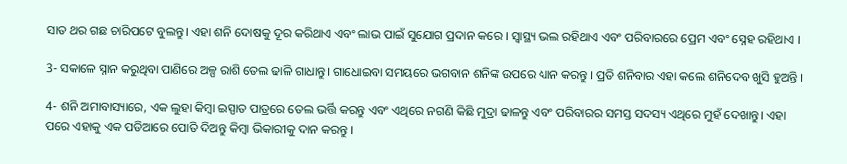ସାତ ଥର ଗଛ ଚାରିପଟେ ବୁଲନ୍ତୁ। ଏହା ଶନି ଦୋଷକୁ ଦୂର କରିଥାଏ ଏବଂ ଲାଭ ପାଇଁ ସୁଯୋଗ ପ୍ରଦାନ କରେ । ସ୍ୱାସ୍ଥ୍ୟ ଭଲ ରହିଥାଏ ଏବଂ ପରିବାରରେ ପ୍ରେମ ଏବଂ ସ୍ନେହ ରହିଥାଏ ।

3- ସକାଳେ ସ୍ନାନ କରୁଥିବା ପାଣିରେ ଅଳ୍ପ ରାଶି ତେଲ ଢାଳି ଗାଧାନ୍ତୁ। ଗାଧୋଇବା ସମୟରେ ଭଗବାନ ଶନିଙ୍କ ଉପରେ ଧ୍ୟାନ କରନ୍ତୁ । ପ୍ରତି ଶନିବାର ଏହା କଲେ ଶନିଦେବ ଖୁସି ହୁଅନ୍ତି ।

4- ଶନି ଅମାବାସ୍ୟାରେ, ଏକ ଲୁହା କିମ୍ବା ଇସ୍ପାତ ପାତ୍ରରେ ତେଲ ଭର୍ତ୍ତି କରନ୍ତୁ ଏବଂ ଏଥିରେ ନଗଣି କିଛି ମୁଦ୍ରା ଢାଳନ୍ତୁ ଏବଂ ପରିବାରର ସମସ୍ତ ସଦସ୍ୟ ଏଥିରେ ମୁହଁ ଦେଖାନ୍ତୁ। ଏହା ପରେ ଏହାକୁ ଏକ ପଡିଆରେ ପୋତି ଦିଅନ୍ତୁ କିମ୍ବା ଭିକାରୀକୁ ଦାନ କରନ୍ତୁ ।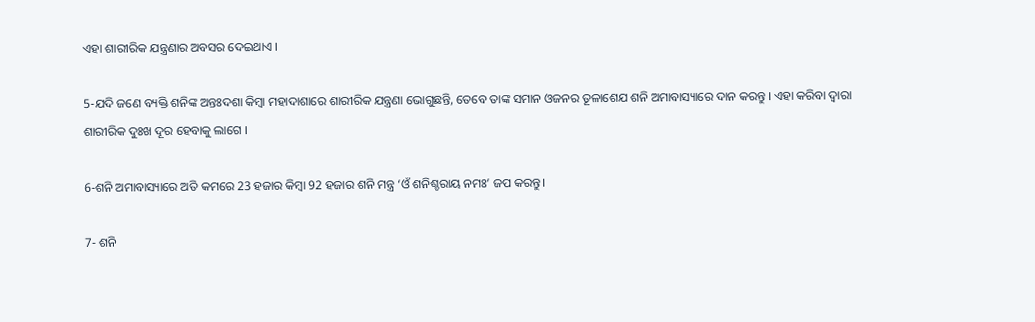ଏହା ଶାରୀରିକ ଯନ୍ତ୍ରଣାର ଅବସର ଦେଇଥାଏ ।

5-ଯଦି ଜଣେ ବ୍ୟକ୍ତି ଶନିଙ୍କ ଅନ୍ତଃଦଶା କିମ୍ବା ମହାଦାଶାରେ ଶାରୀରିକ ଯନ୍ତ୍ରଣା ଭୋଗୁଛନ୍ତି, ତେବେ ତାଙ୍କ ସମାନ ଓଜନର ତୂଳାଶେଯ ଶନି ଅମାବାସ୍ୟାରେ ଦାନ କରନ୍ତୁ । ଏହା କରିବା ଦ୍ୱାରା ଶାରୀରିକ ଦୁଃଖ ଦୂର ହେବାକୁ ଲାଗେ ।

6-ଶନି ଅମାବାସ୍ୟାରେ ଅତି କମରେ 23 ହଜାର କିମ୍ବା 92 ହଜାର ଶନି ମନ୍ତ୍ର ‘ଓଁ ଶନିଶ୍ଚରାୟ ନମଃ’ ଜପ କରନ୍ତୁ।

7- ଶନି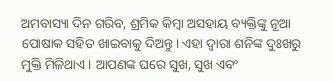ଅମବାସ୍ୟା ଦିନ ଗରିବ, ଶ୍ରମିକ କିମ୍ବା ଅସହାୟ ବ୍ୟକ୍ତିଙ୍କୁ ନୂଆ ପୋଷାକ ସହିତ ଖାଇବାକୁ ଦିଅନ୍ତୁ। ଏହା ଦ୍ବାରା ଶନିଙ୍କ ଦୁଃଖରୁ ମୁକ୍ତି ମିଳିଥାଏ । ଆପଣଙ୍କ ଘରେ ସୁଖ, ସୁଖ ଏବଂ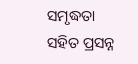ସମୃଦ୍ଧତା ସହିତ ପ୍ରସନ୍ନ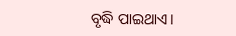ବୃଦ୍ଧି ପାଇଥାଏ।